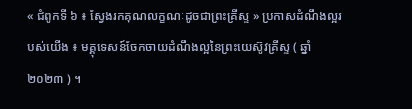« ជំពូកទី ៦ ៖ ស្វែងរកគុណលក្ខណៈដូចជាព្រះគ្រីស្ទ » ប្រកាសដំណឹងល្អរបស់យើង ៖ មគ្គុទេសន៍ចែកចាយដំណឹងល្អនៃព្រះយេស៊ូវគ្រីស្ទ ( ឆ្នាំ ២០២៣ ) ។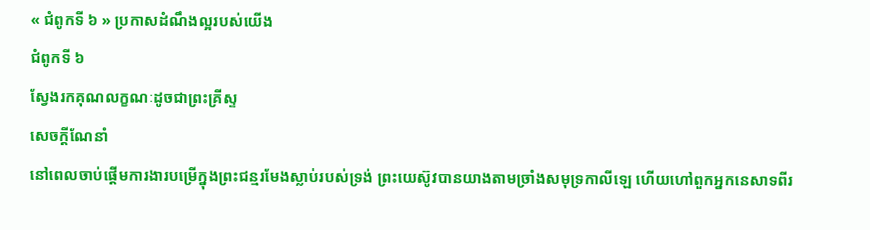« ជំពូកទី ៦ » ប្រកាសដំណឹងល្អរបស់យើង
ជំពូកទី ៦
ស្វែងរកគុណលក្ខណៈដូចជាព្រះគ្រីស្ទ
សេចក្ដីណែនាំ
នៅពេលចាប់ផ្ដើមការងារបម្រើក្នុងព្រះជន្មរមែងស្លាប់របស់ទ្រង់ ព្រះយេស៊ូវបានយាងតាមច្រាំងសមុទ្រកាលីឡេ ហើយហៅពួកអ្នកនេសាទពីរ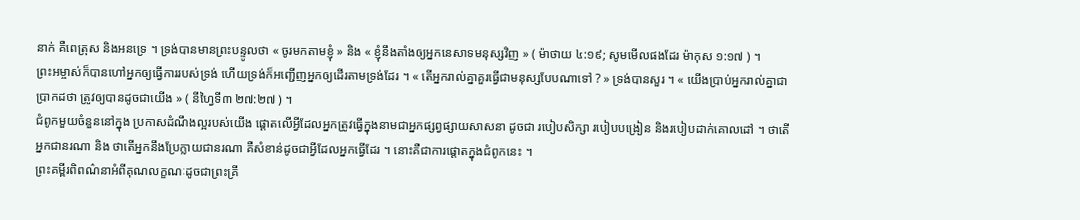នាក់ គឺពេត្រុស និងអនទ្រេ ។ ទ្រង់បានមានព្រះបន្ទូលថា « ចូរមកតាមខ្ញុំ » និង « ខ្ញុំនឹងតាំងឲ្យអ្នកនេសាទមនុស្សវិញ » ( ម៉ាថាយ ៤:១៩; សូមមើលផងដែរ ម៉ាកុស ១:១៧ ) ។
ព្រះអម្ចាស់ក៏បានហៅអ្នកឲ្យធ្វើការរបស់ទ្រង់ ហើយទ្រង់ក៏អញ្ជើញអ្នកឲ្យដើរតាមទ្រង់ដែរ ។ « តើអ្នករាល់គ្នាគួរធ្វើជាមនុស្សបែបណាទៅ ? » ទ្រង់បានសួរ ។ « យើងប្រាប់អ្នករាល់គ្នាជាប្រាកដថា ត្រូវឲ្យបានដូចជាយើង » ( នីហ្វៃទី៣ ២៧:២៧ ) ។
ជំពូកមួយចំនួននៅក្នុង ប្រកាសដំណឹងល្អរបស់យើង ផ្តោតលើអ្វីដែលអ្នកត្រូវធ្វើក្នុងនាមជាអ្នកផ្សព្វផ្សាយសាសនា ដូចជា របៀបសិក្សា របៀបបង្រៀន និងរបៀបដាក់គោលដៅ ។ ថាតើអ្នកជានរណា និង ថាតើអ្នកនឹងប្រែក្លាយជានរណា គឺសំខាន់ដូចជាអ្វីដែលអ្នកធ្វើដែរ ។ នោះគឺជាការផ្ដោតក្នុងជំពូកនេះ ។
ព្រះគម្ពីរពិពណ៌នាអំពីគុណលក្ខណៈដូចជាព្រះគ្រី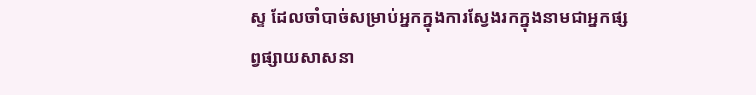ស្ទ ដែលចាំបាច់សម្រាប់អ្នកក្នុងការស្វែងរកក្នុងនាមជាអ្នកផ្សព្វផ្សាយសាសនា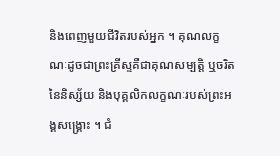និងពេញមួយជីវិតរបស់អ្នក ។ គុណលក្ខណៈដូចជាព្រះគ្រីស្ទគឺជាគុណសម្បតិ្ត ឬចរិតនៃនិស្ស័យ និងបុគ្គលិកលក្ខណៈរបស់ព្រះអង្គសង្រ្គោះ ។ ជំ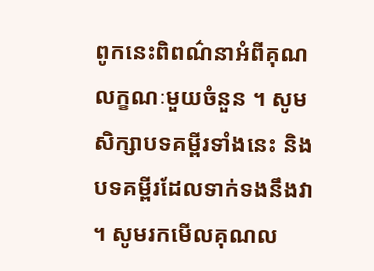ពូកនេះពិពណ៌នាអំពីគុណលក្ខណៈមួយចំនួន ។ សូមសិក្សាបទគម្ពីរទាំងនេះ និងបទគម្ពីរដែលទាក់ទងនឹងវា ។ សូមរកមើលគុណល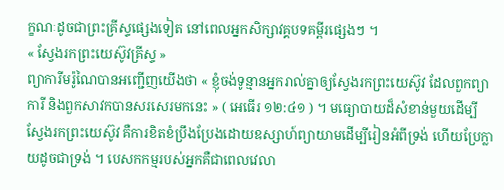ក្ខណៈដូចជាព្រះគ្រីស្ទផ្សេងទៀត នៅពេលអ្នកសិក្សាវគ្គបទគម្ពីរផ្សេងៗ ។
« ស្វែងរកព្រះយេស៊ូវគ្រីស្ទ »
ព្យាការីមរ៉ូណៃបានអញ្ជើញយើងថា « ខ្ញុំចង់ទូន្មានអ្នករាល់គ្នាឲ្យស្វែងរកព្រះយេស៊ូវ ដែលពួកព្យាការី និងពួកសាវកបានសរសេរមកនេះ » ( អេធើរ ១២:៤១ ) ។ មធ្យោបាយដ៏សំខាន់មួយដើម្បីស្វែងរកព្រះយេស៊ូវ គឺការខិតខំប្រឹងប្រែងដោយឧស្សាហ៍ព្យាយាមដើម្បីរៀនអំពីទ្រង់ ហើយប្រែក្លាយដូចជាទ្រង់ ។ បេសកកម្មរបស់អ្នកគឺជាពេលវេលា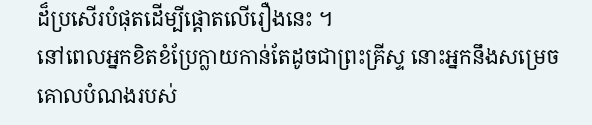ដ៏ប្រសើរបំផុតដើម្បីផ្តោតលើរឿងនេះ ។
នៅពេលអ្នកខិតខំប្រែក្លាយកាន់តែដូចជាព្រះគ្រីស្ទ នោះអ្នកនឹងសម្រេចគោលបំណងរបស់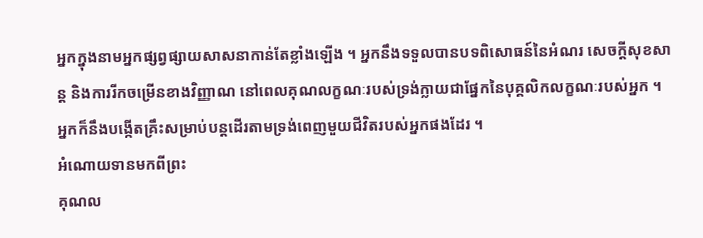អ្នកក្នុងនាមអ្នកផ្សព្វផ្សាយសាសនាកាន់តែខ្លាំងឡើង ។ អ្នកនឹងទទួលបានបទពិសោធន៍នៃអំណរ សេចក្តីសុខសាន្ត និងការរីកចម្រើនខាងវិញ្ញាណ នៅពេលគុណលក្ខណៈរបស់ទ្រង់ក្លាយជាផ្នែកនៃបុគ្គលិកលក្ខណៈរបស់អ្នក ។ អ្នកក៏នឹងបង្កើតគ្រឹះសម្រាប់បន្តដើរតាមទ្រង់ពេញមួយជីវិតរបស់អ្នកផងដែរ ។
អំណោយទានមកពីព្រះ
គុណល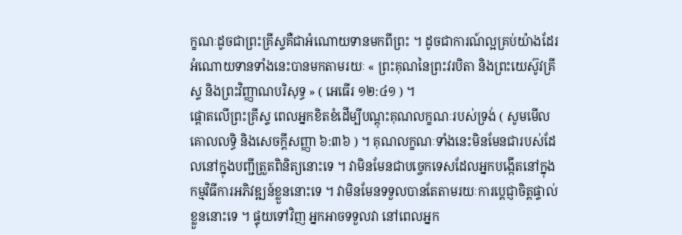ក្ខណៈដូចជាព្រះគ្រីស្ទគឺជាអំណោយទានមកពីព្រះ ។ ដូចជាការណ៍ល្អគ្រប់យ៉ាងដែរ អំណោយទានទាំងនេះបានមកតាមរយៈ « ព្រះគុណនៃព្រះវរបិតា និងព្រះយេស៊ូវគ្រីស្ទ និងព្រះវិញ្ញាណបរិសុទ្ធ » ( អេធើរ ១២:៤១ ) ។
ផ្ដោតលើព្រះគ្រីស្ទ ពេលអ្នកខិតខំដើម្បីបណ្ដុះគុណលក្ខណៈរបស់ទ្រង់ ( សូមមើល គោលលទ្ធិ និងសេចក្តីសញ្ញា ៦:៣៦ ) ។ គុណលក្ខណៈទាំងនេះមិនមែនជារបស់ដែលនៅក្នុងបញ្ជីត្រួតពិនិត្យនោះទេ ។ វាមិនមែនជាបច្ចេកទេសដែលអ្នកបង្កើតនៅក្នុងកម្មវិធីការអភិវឌ្ឍន៍ខ្លួននោះទេ ។ វាមិនមែនទទួលបានតែតាមរយៈការប្តេជ្ញាចិត្តផ្ទាល់ខ្លួននោះទេ ។ ផ្ទុយទៅវិញ អ្នកអាចទទួលវា នៅពេលអ្នក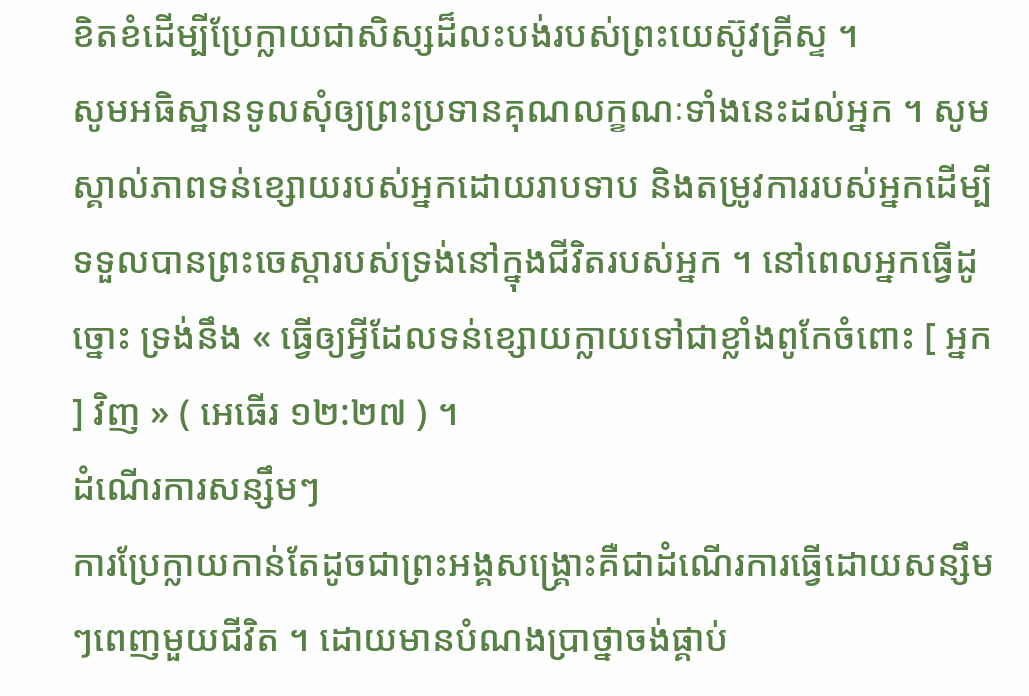ខិតខំដើម្បីប្រែក្លាយជាសិស្សដ៏លះបង់របស់ព្រះយេស៊ូវគ្រីស្ទ ។
សូមអធិស្ឋានទូលសុំឲ្យព្រះប្រទានគុណលក្ខណៈទាំងនេះដល់អ្នក ។ សូមស្គាល់ភាពទន់ខ្សោយរបស់អ្នកដោយរាបទាប និងតម្រូវការរបស់អ្នកដើម្បីទទួលបានព្រះចេស្តារបស់ទ្រង់នៅក្នុងជីវិតរបស់អ្នក ។ នៅពេលអ្នកធ្វើដូច្នោះ ទ្រង់នឹង « ធ្វើឲ្យអ្វីដែលទន់ខ្សោយក្លាយទៅជាខ្លាំងពូកែចំពោះ [ អ្នក ] វិញ » ( អេធើរ ១២:២៧ ) ។
ដំណើរការសន្សឹមៗ
ការប្រែក្លាយកាន់តែដូចជាព្រះអង្គសង្គ្រោះគឺជាដំណើរការធ្វើដោយសន្សឹមៗពេញមួយជីវិត ។ ដោយមានបំណងប្រាថ្នាចង់ផ្គាប់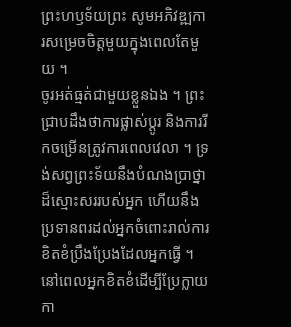ព្រះហឫទ័យព្រះ សូមអភិវឌ្ឍការសម្រេចចិត្តមួយក្នុងពេលតែមួយ ។
ចូរអត់ធ្មត់ជាមួយខ្លួនឯង ។ ព្រះជ្រាបដឹងថាការផ្លាស់ប្តូរ និងការរីកចម្រើនត្រូវការពេលវេលា ។ ទ្រង់សព្វព្រះទ័យនឹងបំណងប្រាថ្នាដ៏ស្មោះសររបស់អ្នក ហើយនឹងប្រទានពរដល់អ្នកចំពោះរាល់ការខិតខំប្រឹងប្រែងដែលអ្នកធ្វើ ។
នៅពេលអ្នកខិតខំដើម្បីប្រែក្លាយកា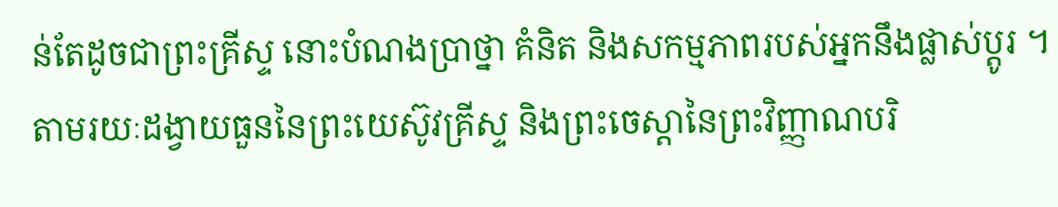ន់តែដូចជាព្រះគ្រីស្ទ នោះបំណងប្រាថ្នា គំនិត និងសកម្មភាពរបស់អ្នកនឹងផ្លាស់ប្តូរ ។ តាមរយៈដង្វាយធួននៃព្រះយេស៊ូវគ្រីស្ទ និងព្រះចេស្ដានៃព្រះវិញ្ញាណបរិ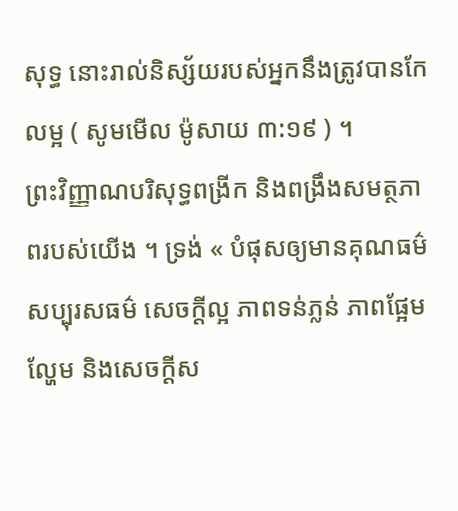សុទ្ធ នោះរាល់និស្ស័យរបស់អ្នកនឹងត្រូវបានកែលម្អ ( សូមមើល ម៉ូសាយ ៣:១៩ ) ។
ព្រះវិញ្ញាណបរិសុទ្ធពង្រីក និងពង្រឹងសមត្ថភាពរបស់យើង ។ ទ្រង់ « បំផុសឲ្យមានគុណធម៌ សប្បុរសធម៌ សេចក្ដីល្អ ភាពទន់ភ្លន់ ភាពផ្អែមល្ហែម និងសេចក្ដីស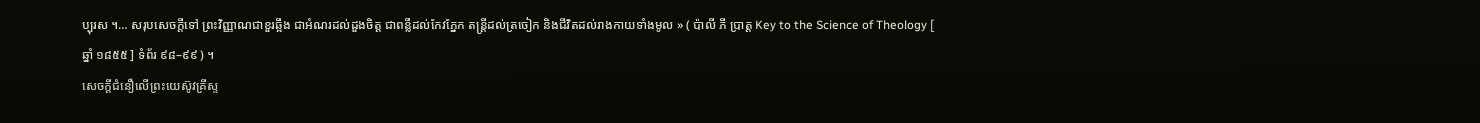ប្បុរស ។… សរុបសេចក្ដីទៅ ព្រះវិញ្ញាណជាខួរឆ្អឹង ជាអំណរដល់ដួងចិត្ត ជាពន្លឺដល់កែវភ្នែក តន្ត្រីដល់ត្រចៀក និងជីវិតដល់រាងកាយទាំងមូល » ( ប៉ាលី ភី ប្រាត្ត Key to the Science of Theology [ ឆ្នាំ ១៨៥៥ ] ទំព័រ ៩៨–៩៩ ) ។
សេចក្ដីជំនឿលើព្រះយេស៊ូវគ្រីស្ទ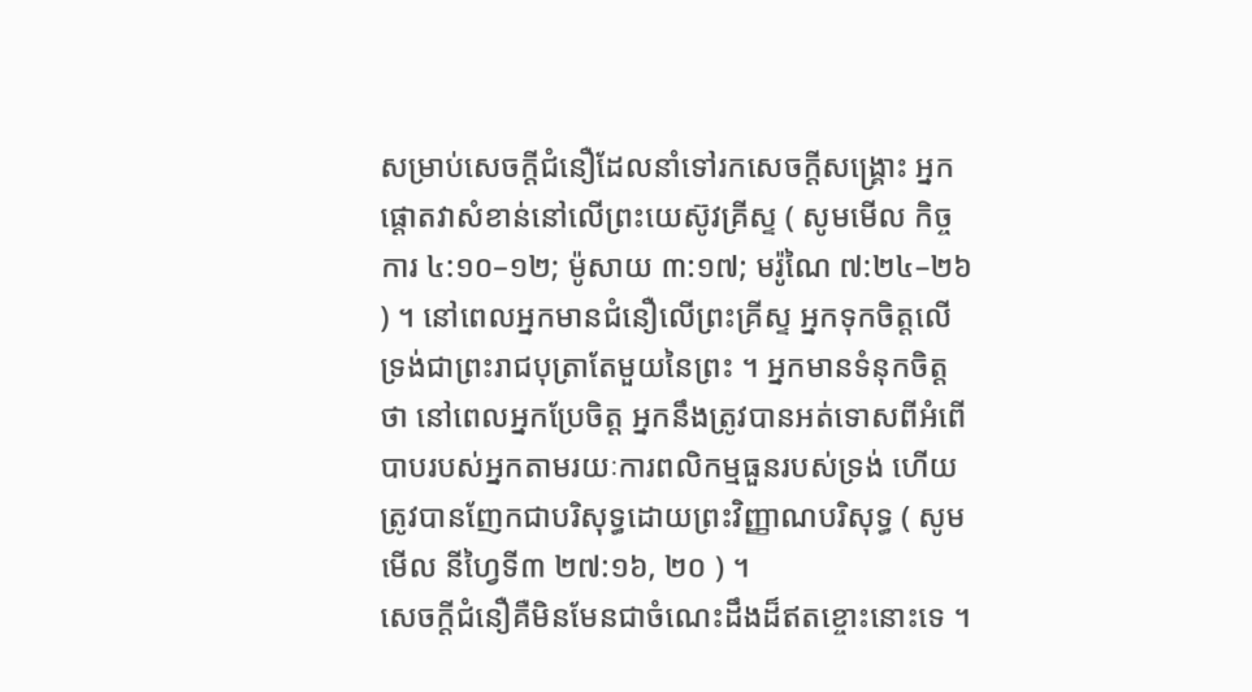សម្រាប់សេចក្តីជំនឿដែលនាំទៅរកសេចក្តីសង្គ្រោះ អ្នកផ្ដោតវាសំខាន់នៅលើព្រះយេស៊ូវគ្រីស្ទ ( សូមមើល កិច្ចការ ៤:១០–១២; ម៉ូសាយ ៣:១៧; មរ៉ូណៃ ៧:២៤–២៦ ) ។ នៅពេលអ្នកមានជំនឿលើព្រះគ្រីស្ទ អ្នកទុកចិត្តលើទ្រង់ជាព្រះរាជបុត្រាតែមួយនៃព្រះ ។ អ្នកមានទំនុកចិត្តថា នៅពេលអ្នកប្រែចិត្ត អ្នកនឹងត្រូវបានអត់ទោសពីអំពើបាបរបស់អ្នកតាមរយៈការពលិកម្មធួនរបស់ទ្រង់ ហើយត្រូវបានញែកជាបរិសុទ្ធដោយព្រះវិញ្ញាណបរិសុទ្ធ ( សូមមើល នីហ្វៃទី៣ ២៧:១៦, ២០ ) ។
សេចក្ដីជំនឿគឺមិនមែនជាចំណេះដឹងដ៏ឥតខ្ចោះនោះទេ ។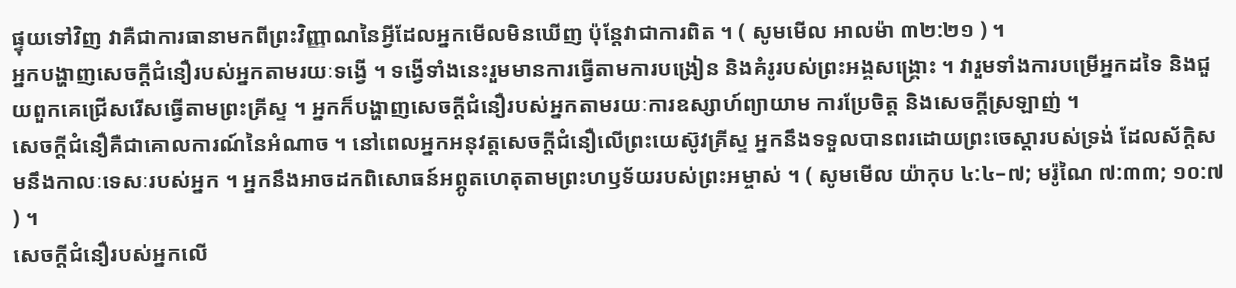ផ្ទុយទៅវិញ វាគឺជាការធានាមកពីព្រះវិញ្ញាណនៃអ្វីដែលអ្នកមើលមិនឃើញ ប៉ុន្តែវាជាការពិត ។ ( សូមមើល អាលម៉ា ៣២:២១ ) ។
អ្នកបង្ហាញសេចក្ដីជំនឿរបស់អ្នកតាមរយៈទង្វើ ។ ទង្វើទាំងនេះរួមមានការធ្វើតាមការបង្រៀន និងគំរូរបស់ព្រះអង្គសង្គ្រោះ ។ វារួមទាំងការបម្រើអ្នកដទៃ និងជួយពួកគេជ្រើសរើសធ្វើតាមព្រះគ្រីស្ទ ។ អ្នកក៏បង្ហាញសេចក្ដីជំនឿរបស់អ្នកតាមរយៈការឧស្សាហ៍ព្យាយាម ការប្រែចិត្ត និងសេចក្ដីស្រឡាញ់ ។
សេចក្តីជំនឿគឺជាគោលការណ៍នៃអំណាច ។ នៅពេលអ្នកអនុវត្តសេចក្ដីជំនឿលើព្រះយេស៊ូវគ្រីស្ទ អ្នកនឹងទទួលបានពរដោយព្រះចេស្ដារបស់ទ្រង់ ដែលស័ក្តិសមនឹងកាលៈទេសៈរបស់អ្នក ។ អ្នកនឹងអាចដកពិសោធន៍អព្ភូតហេតុតាមព្រះហឫទ័យរបស់ព្រះអម្ចាស់ ។ ( សូមមើល យ៉ាកុប ៤:៤–៧; មរ៉ូណៃ ៧:៣៣; ១០:៧ ) ។
សេចក្តីជំនឿរបស់អ្នកលើ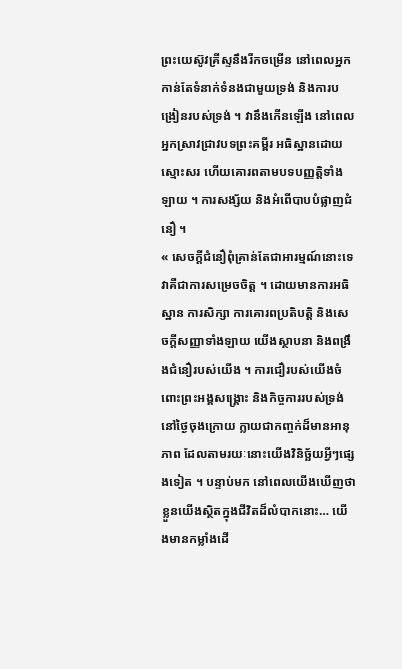ព្រះយេស៊ូវគ្រីស្ទនឹងរីកចម្រើន នៅពេលអ្នកកាន់តែទំនាក់ទំនងជាមួយទ្រង់ និងការបង្រៀនរបស់ទ្រង់ ។ វានឹងកើនឡើង នៅពេលអ្នកស្រាវជ្រាវបទព្រះគម្ពីរ អធិស្ឋានដោយស្មោះសរ ហើយគោរពតាមបទបញ្ញត្តិទាំងឡាយ ។ ការសង្ស័យ និងអំពើបាបបំផ្លាញជំនឿ ។
« សេចក្ដីជំនឿពុំគ្រាន់តែជាអារម្មណ៍នោះទេ វាគឺជាការសម្រេចចិត្ត ។ ដោយមានការអធិស្ឋាន ការសិក្សា ការគោរពប្រតិបត្តិ និងសេចក្តីសញ្ញាទាំងឡាយ យើងស្ថាបនា និងពង្រឹងជំនឿរបស់យើង ។ ការជឿរបស់យើងចំពោះព្រះអង្គសង្គ្រោះ និងកិច្ចការរបស់ទ្រង់នៅថ្ងៃចុងក្រោយ ក្លាយជាកញ្ចក់ដ៏មានអានុភាព ដែលតាមរយៈនោះយើងវិនិច្ឆ័យអ្វីៗផ្សេងទៀត ។ បន្ទាប់មក នៅពេលយើងឃើញថាខ្លួនយើងស្ថិតក្នុងជីវិតដ៏លំបាកនោះ… យើងមានកម្លាំងដើ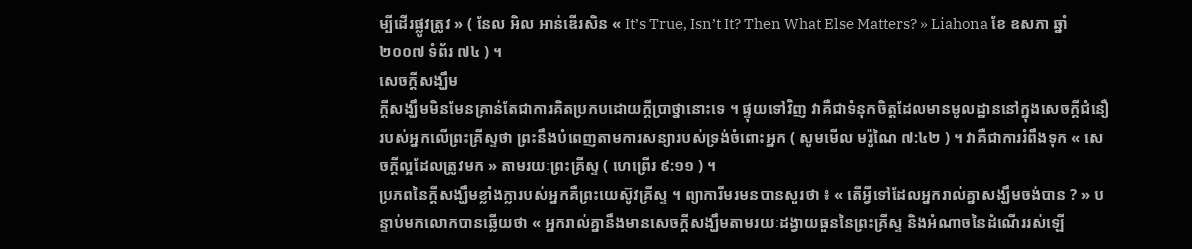ម្បីដើរផ្លូវត្រូវ » ( នែល អិល អាន់ឌើរសិន « It’s True, Isn’t It? Then What Else Matters? » Liahona ខែ ឧសភា ឆ្នាំ ២០០៧ ទំព័រ ៧៤ ) ។
សេចក្តីសង្ឃឹម
ក្តីសង្ឃឹមមិនមែនគ្រាន់តែជាការគិតប្រកបដោយក្តីប្រាថ្នានោះទេ ។ ផ្ទុយទៅវិញ វាគឺជាទំនុកចិត្តដែលមានមូលដ្ឋាននៅក្នុងសេចក្តីជំនឿរបស់អ្នកលើព្រះគ្រីស្ទថា ព្រះនឹងបំពេញតាមការសន្យារបស់ទ្រង់ចំពោះអ្នក ( សូមមើល មរ៉ូណៃ ៧:៤២ ) ។ វាគឺជាការរំពឹងទុក « សេចក្តីល្អដែលត្រូវមក » តាមរយៈព្រះគ្រីស្ទ ( ហេព្រើរ ៩:១១ ) ។
ប្រភពនៃក្តីសង្ឃឹមខ្លាំងក្លារបស់អ្នកគឺព្រះយេស៊ូវគ្រីស្ទ ។ ព្យាការីមរមនបានសួរថា ៖ « តើអ្វីទៅដែលអ្នករាល់គ្នាសង្ឃឹមចង់បាន ? » បន្ទាប់មកលោកបានឆ្លើយថា « អ្នករាល់គ្នានឹងមានសេចក្តីសង្ឃឹមតាមរយៈដង្វាយធួននៃព្រះគ្រីស្ទ និងអំណាចនៃដំណើររស់ឡើ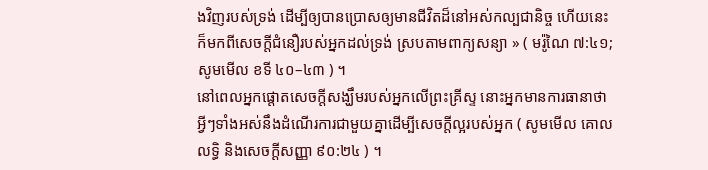ងវិញរបស់ទ្រង់ ដើម្បីឲ្យបានប្រោសឲ្យមានជីវិតដ៏នៅអស់កល្បជានិច្ច ហើយនេះក៏មកពីសេចក្តីជំនឿរបស់អ្នកដល់ទ្រង់ ស្របតាមពាក្យសន្យា » ( មរ៉ូណៃ ៧:៤១; សូមមើល ខទី ៤០–៤៣ ) ។
នៅពេលអ្នកផ្តោតសេចក្តីសង្ឃឹមរបស់អ្នកលើព្រះគ្រីស្ទ នោះអ្នកមានការធានាថាអ្វីៗទាំងអស់នឹងដំណើរការជាមួយគ្នាដើម្បីសេចក្តីល្អរបស់អ្នក ( សូមមើល គោលលទ្ធិ និងសេចក្ដីសញ្ញា ៩០:២៤ ) ។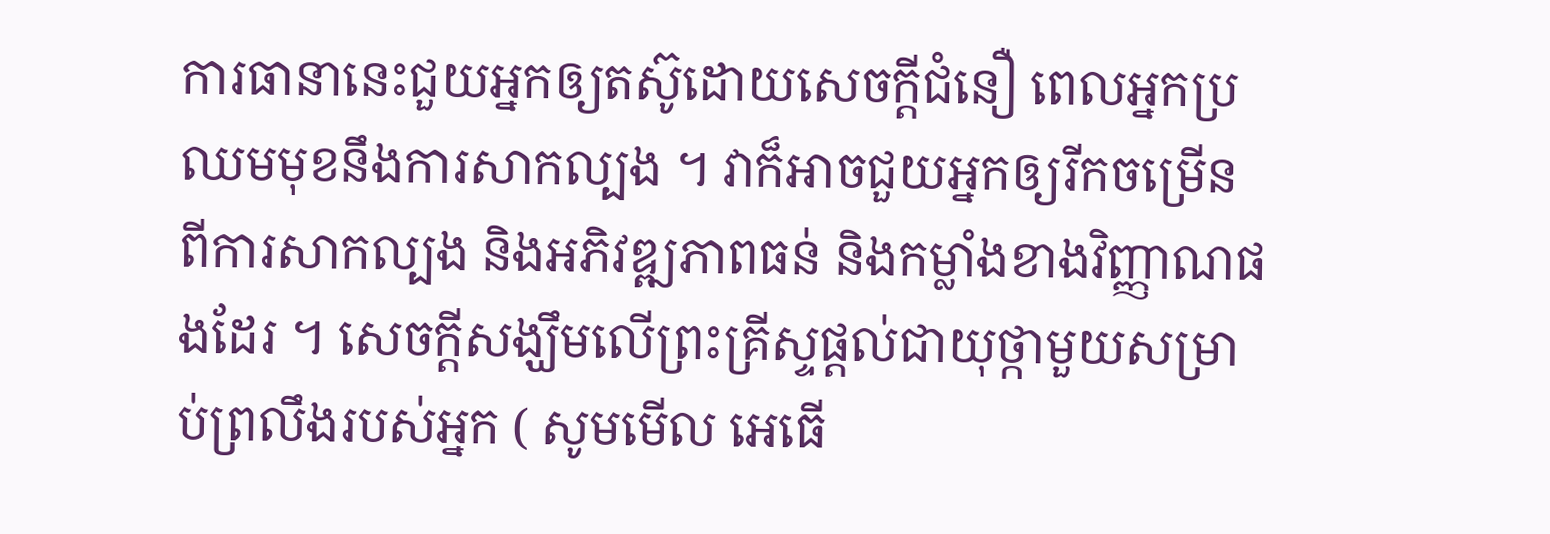ការធានានេះជួយអ្នកឲ្យតស៊ូដោយសេចក្ដីជំនឿ ពេលអ្នកប្រឈមមុខនឹងការសាកល្បង ។ វាក៏អាចជួយអ្នកឲ្យរីកចម្រើនពីការសាកល្បង និងអភិវឌ្ឍភាពធន់ និងកម្លាំងខាងវិញ្ញាណផងដែរ ។ សេចក្តីសង្ឃឹមលើព្រះគ្រីស្ទផ្តល់ជាយុថ្កាមួយសម្រាប់ព្រលឹងរបស់អ្នក ( សូមមើល អេធើ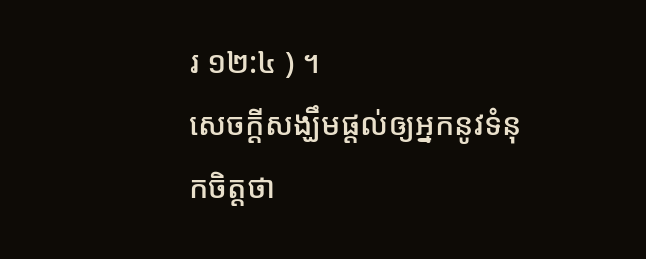រ ១២:៤ ) ។
សេចក្តីសង្ឃឹមផ្តល់ឲ្យអ្នកនូវទំនុកចិត្តថា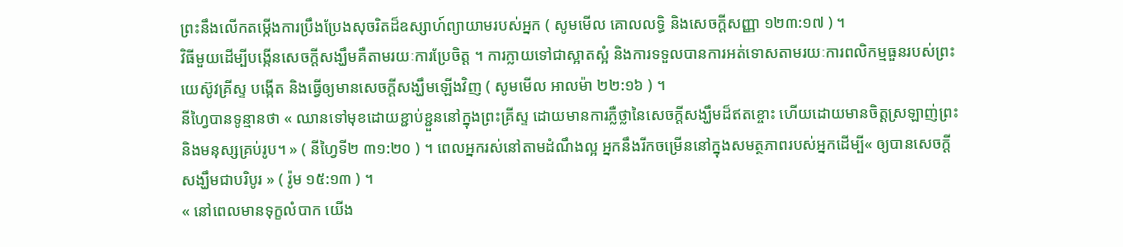ព្រះនឹងលើកតម្កើងការប្រឹងប្រែងសុចរិតដ៏ឧស្សាហ៍ព្យាយាមរបស់អ្នក ( សូមមើល គោលលទ្ធិ និងសេចក្ដីសញ្ញា ១២៣:១៧ ) ។
វិធីមួយដើម្បីបង្កើនសេចក្តីសង្ឃឹមគឺតាមរយៈការប្រែចិត្ត ។ ការក្លាយទៅជាស្អាតស្អំ និងការទទួលបានការអត់ទោសតាមរយៈការពលិកម្មធួនរបស់ព្រះយេស៊ូវគ្រីស្ទ បង្កើត និងធ្វើឲ្យមានសេចក្តីសង្ឃឹមឡើងវិញ ( សូមមើល អាលម៉ា ២២:១៦ ) ។
នីហ្វៃបានទូន្មានថា « ឈានទៅមុខដោយខ្ជាប់ខ្ជួននៅក្នុងព្រះគ្រីស្ទ ដោយមានការភ្លឺថ្លានៃសេចក្ដីសង្ឃឹមដ៏ឥតខ្ចោះ ហើយដោយមានចិត្តស្រឡាញ់ព្រះ និងមនុស្សគ្រប់រូប។ » ( នីហ្វៃទី២ ៣១:២០ ) ។ ពេលអ្នករស់នៅតាមដំណឹងល្អ អ្នកនឹងរីកចម្រើននៅក្នុងសមត្ថភាពរបស់អ្នកដើម្បី« ឲ្យបានសេចក្ដីសង្ឃឹមជាបរិបូរ » ( រ៉ូម ១៥:១៣ ) ។
« នៅពេលមានទុក្ខលំបាក យើង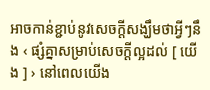អាចកាន់ខ្ជាប់នូវសេចក្ដីសង្ឃឹមថាអ្វីៗនឹង ‹ ផ្សំគ្នាសម្រាប់សេចក្ដីល្អដល់ [ យើង ] › នៅពេលយើង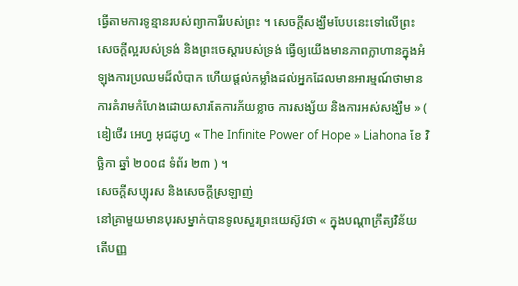ធ្វើតាមការទូន្មានរបស់ព្យាការីរបស់ព្រះ ។ សេចក្តីសង្ឃឹមបែបនេះទៅលើព្រះ សេចក្ដីល្អរបស់ទ្រង់ និងព្រះចេស្ដារបស់ទ្រង់ ធ្វើឲ្យយើងមានភាពក្លាហានក្នុងអំឡុងការប្រឈមដ៏លំបាក ហើយផ្តល់កម្លាំងដល់អ្នកដែលមានអារម្មណ៍ថាមានការគំរាមកំហែងដោយសារតែការភ័យខ្លាច ការសង្ស័យ និងការអស់សង្ឃឹម » ( ឌៀថើរ អេហ្វ អុជដូហ្វ « The Infinite Power of Hope » Liahona ខែ វិច្ឆិកា ឆ្នាំ ២០០៨ ទំព័រ ២៣ ) ។
សេចក្ដីសប្បុរស និងសេចក្ដីស្រឡាញ់
នៅគ្រាមួយមានបុរសម្នាក់បានទូលសួរព្រះយេស៊ូវថា « ក្នុងបណ្តាក្រឹត្យវិន័យ តើបញ្ញ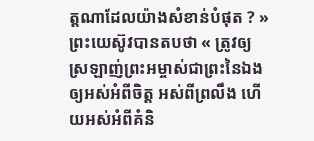ត្តណាដែលយ៉ាងសំខាន់បំផុត ? » ព្រះយេស៊ូវបានតបថា « ត្រូវឲ្យស្រឡាញ់ព្រះអម្ចាស់ជាព្រះនៃឯងឲ្យអស់អំពីចិត្ត អស់ពីព្រលឹង ហើយអស់អំពីគំនិ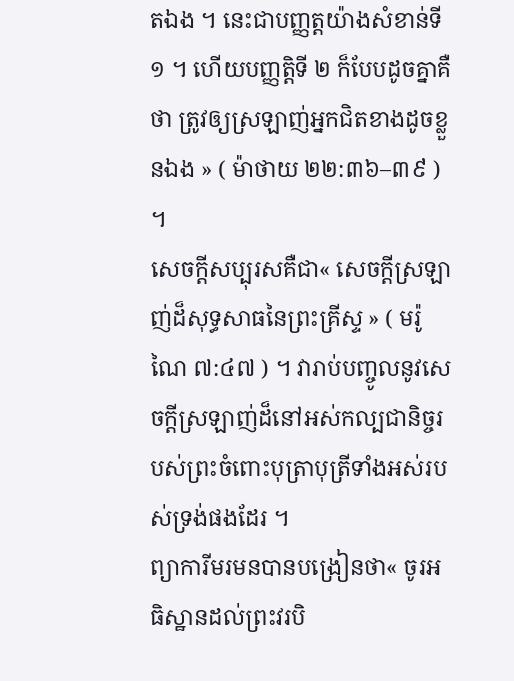តឯង ។ នេះជាបញ្ញត្តយ៉ាងសំខាន់ទី១ ។ ហើយបញ្ញត្តិទី ២ ក៏បែបដូចគ្នាគឺថា ត្រូវឲ្យស្រឡាញ់អ្នកជិតខាងដូចខ្លួនឯង » ( ម៉ាថាយ ២២:៣៦–៣៩ ) ។
សេចក្តីសប្បុរសគឺជា« សេចក្ដីស្រឡាញ់ដ៏សុទ្ធសាធនៃព្រះគ្រីស្ទ » ( មរ៉ូណៃ ៧:៤៧ ) ។ វារាប់បញ្ចូលនូវសេចក្ដីស្រឡាញ់ដ៏នៅអស់កល្បជានិច្ចរបស់ព្រះចំពោះបុត្រាបុត្រីទាំងអស់របស់ទ្រង់ផងដែរ ។
ព្យាការីមរមនបានបង្រៀនថា« ចូរអធិស្ឋានដល់ព្រះវរបិ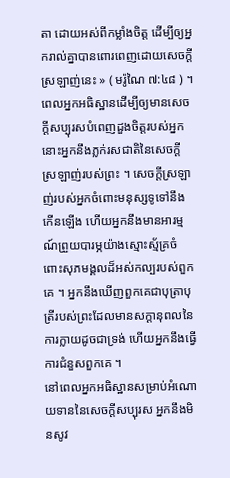តា ដោយអស់ពីកម្លាំងចិត្ត ដើម្បីឲ្យអ្នករាល់គ្នាបានពោរពេញដោយសេចក្ដីស្រឡាញ់នេះ » ( មរ៉ូណៃ ៧:៤៨ ) ។ ពេលអ្នកអធិស្ឋានដើម្បីឲ្យមានសេចក្ដីសប្បុរសបំពេញដួងចិត្តរបស់អ្នក នោះអ្នកនឹងភ្លក់រសជាតិនៃសេចក្ដីស្រឡាញ់របស់ព្រះ ។ សេចក្តីស្រឡាញ់របស់អ្នកចំពោះមនុស្សទូទៅនឹងកើនឡើង ហើយអ្នកនឹងមានអារម្មណ៍ព្រួយបារម្ភយ៉ាងស្មោះស្ម័គ្រចំពោះសុភមង្គលដ៏អស់កល្បរបស់ពួកគេ ។ អ្នកនឹងឃើញពួកគេជាបុត្រាបុត្រីរបស់ព្រះដែលមានសក្ដានុពលនៃការក្លាយដូចជាទ្រង់ ហើយអ្នកនឹងធ្វើការជំនួសពួកគេ ។
នៅពេលអ្នកអធិស្ឋានសម្រាប់អំណោយទាននៃសេចក្ដីសប្បុរស អ្នកនឹងមិនសូវ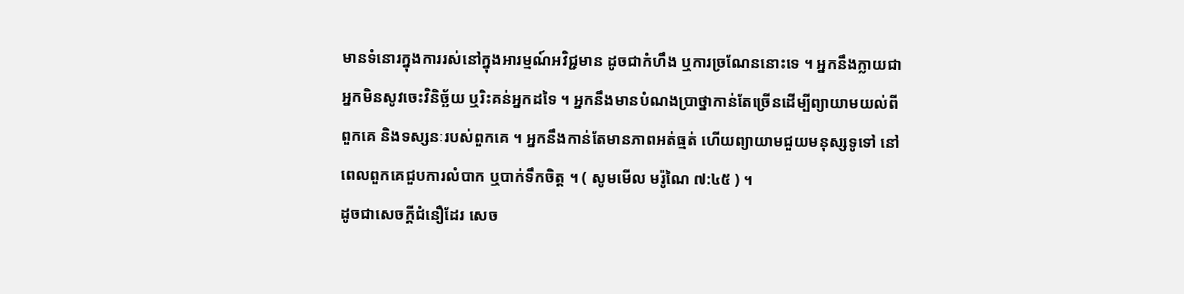មានទំនោរក្នុងការរស់នៅក្នុងអារម្មណ៍អវិជ្ជមាន ដូចជាកំហឹង ឬការច្រណែននោះទេ ។ អ្នកនឹងក្លាយជាអ្នកមិនសូវចេះវិនិច្ឆ័យ ឬរិះគន់អ្នកដទៃ ។ អ្នកនឹងមានបំណងប្រាថ្នាកាន់តែច្រើនដើម្បីព្យាយាមយល់ពីពួកគេ និងទស្សនៈរបស់ពួកគេ ។ អ្នកនឹងកាន់តែមានភាពអត់ធ្មត់ ហើយព្យាយាមជួយមនុស្សទូទៅ នៅពេលពួកគេជួបការលំបាក ឬបាក់ទឹកចិត្ត ។ ( សូមមើល មរ៉ូណៃ ៧:៤៥ ) ។
ដូចជាសេចក្តីជំនឿដែរ សេច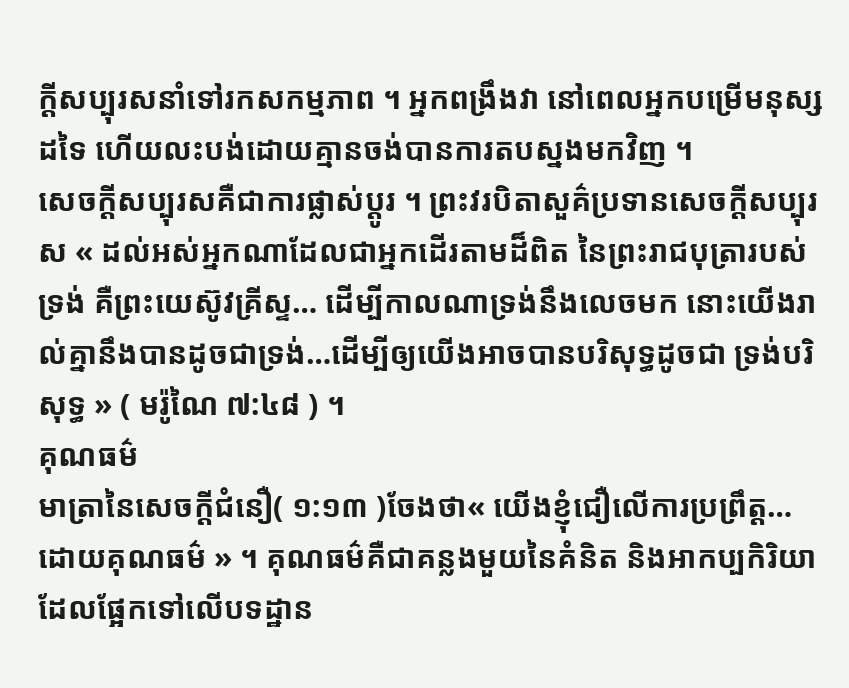ក្តីសប្បុរសនាំទៅរកសកម្មភាព ។ អ្នកពង្រឹងវា នៅពេលអ្នកបម្រើមនុស្សដទៃ ហើយលះបង់ដោយគ្មានចង់បានការតបស្នងមកវិញ ។
សេចក្ដីសប្បុរសគឺជាការផ្លាស់ប្តូរ ។ ព្រះវរបិតាសួគ៌ប្រទានសេចក្ដីសប្បុរស « ដល់អស់អ្នកណាដែលជាអ្នកដើរតាមដ៏ពិត នៃព្រះរាជបុត្រារបស់ទ្រង់ គឺព្រះយេស៊ូវគ្រីស្ទ… ដើម្បីកាលណាទ្រង់នឹងលេចមក នោះយើងរាល់គ្នានឹងបានដូចជាទ្រង់…ដើម្បីឲ្យយើងអាចបានបរិសុទ្ធដូចជា ទ្រង់បរិសុទ្ធ » ( មរ៉ូណៃ ៧:៤៨ ) ។
គុណធម៌
មាត្រានៃសេចក្ដីជំនឿ( ១:១៣ )ចែងថា« យើងខ្ញុំជឿលើការប្រព្រឹត្ត…ដោយគុណធម៌ » ។ គុណធម៌គឺជាគន្លងមួយនៃគំនិត និងអាកប្បកិរិយាដែលផ្អែកទៅលើបទដ្ឋាន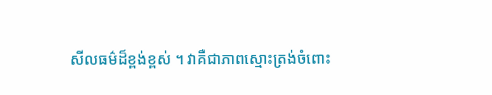សីលធម៌ដ៏ខ្ពង់ខ្ពស់ ។ វាគឺជាភាពស្មោះត្រង់ចំពោះ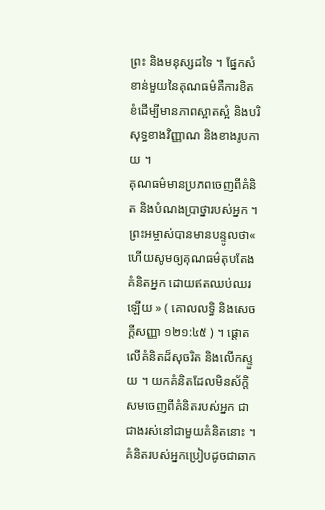ព្រះ និងមនុស្សដទៃ ។ ផ្នែកសំខាន់មួយនៃគុណធម៌គឺការខិតខំដើម្បីមានភាពស្អាតស្អំ និងបរិសុទ្ធខាងវិញ្ញាណ និងខាងរូបកាយ ។
គុណធម៌មានប្រភពចេញពីគំនិត និងបំណងប្រាថ្នារបស់អ្នក ។ ព្រះអម្ចាស់បានមានបន្ទូលថា« ហើយសូមឲ្យគុណធម៌តុបតែងគំនិតអ្នក ដោយឥតឈប់ឈរឡើយ » ( គោលលទ្ធិ និងសេចក្ដីសញ្ញា ១២១:៤៥ ) ។ ផ្ដោតលើគំនិតដ៏សុចរិត និងលើកស្ទួយ ។ យកគំនិតដែលមិនស័ក្តិសមចេញពីគំនិតរបស់អ្នក ជាជាងរស់នៅជាមួយគំនិតនោះ ។
គំនិតរបស់អ្នកប្រៀបដូចជាឆាក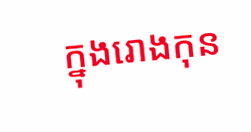ក្នុងរោងកុន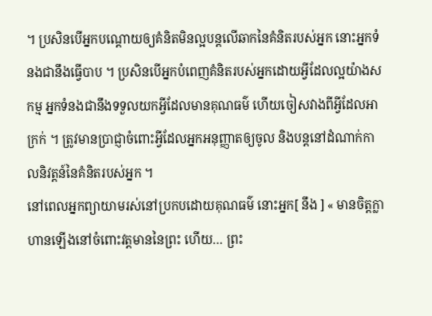។ ប្រសិនបើអ្នកបណ្តោយឲ្យគំនិតមិនល្អបន្តលើឆាកនៃគំនិតរបស់អ្នក នោះអ្នកទំនងជានឹងធ្វើបាប ។ ប្រសិនបើអ្នកបំពេញគំនិតរបស់អ្នកដោយអ្វីដែលល្អយ៉ាងសកម្ម អ្នកទំនងជានឹងទទួលយកអ្វីដែលមានគុណធម៌ ហើយចៀសវាងពីអ្វីដែលអាក្រក់ ។ ត្រូវមានប្រាជ្ញាចំពោះអ្វីដែលអ្នកអនុញ្ញាតឲ្យចូល និងបន្តនៅដំណាក់កាលនិវត្តន៍នៃគំនិតរបស់អ្នក ។
នៅពេលអ្នកព្យាយាមរស់នៅប្រកបដោយគុណធម៌ នោះអ្នក[ នឹង ] « មានចិត្តក្លាហានឡើងនៅចំពោះវត្តមាននៃព្រះ ហើយ… ព្រះ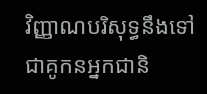វិញ្ញាណបរិសុទ្ធនឹងទៅជាគូកនអ្នកជានិ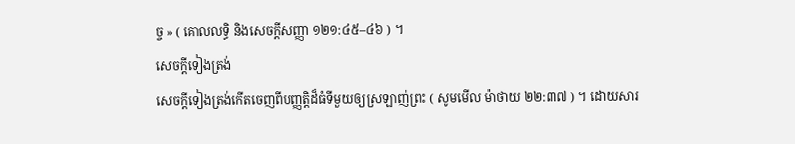ច្ច » ( គោលលទ្ធិ និងសេចក្ដីសញ្ញា ១២១:៤៥–៤៦ ) ។
សេចក្ដីទៀងត្រង់
សេចក្ដីទៀងត្រង់កើតចេញពីបញ្ញត្តិដ៏ធំទីមួយឲ្យស្រឡាញ់ព្រះ ( សូមមើល ម៉ាថាយ ២២:៣៧ ) ។ ដោយសារ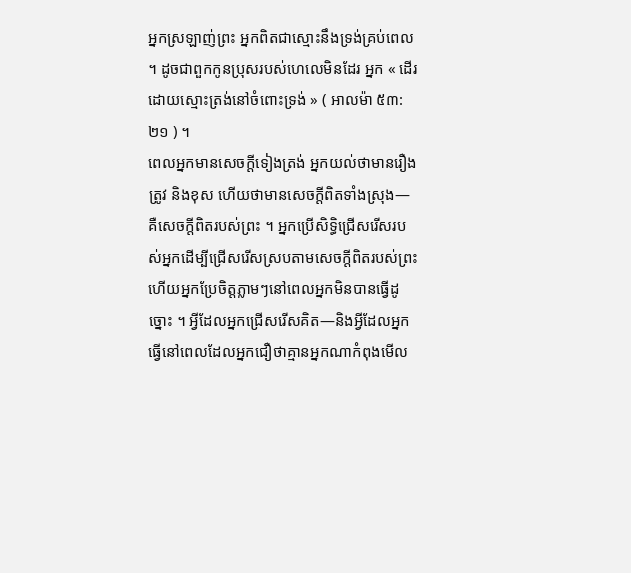អ្នកស្រឡាញ់ព្រះ អ្នកពិតជាស្មោះនឹងទ្រង់គ្រប់ពេល ។ ដូចជាពួកកូនប្រុសរបស់ហេលេមិនដែរ អ្នក « ដើរដោយស្មោះត្រង់នៅចំពោះទ្រង់ » ( អាលម៉ា ៥៣:២១ ) ។
ពេលអ្នកមានសេចក្ដីទៀងត្រង់ អ្នកយល់ថាមានរឿងត្រូវ និងខុស ហើយថាមានសេចក្ដីពិតទាំងស្រុង—គឺសេចក្ដីពិតរបស់ព្រះ ។ អ្នកប្រើសិទ្ធិជ្រើសរើសរបស់អ្នកដើម្បីជ្រើសរើសស្របតាមសេចក្ដីពិតរបស់ព្រះ ហើយអ្នកប្រែចិត្តភ្លាមៗនៅពេលអ្នកមិនបានធ្វើដូច្នោះ ។ អ្វីដែលអ្នកជ្រើសរើសគិត—និងអ្វីដែលអ្នកធ្វើនៅពេលដែលអ្នកជឿថាគ្មានអ្នកណាកំពុងមើល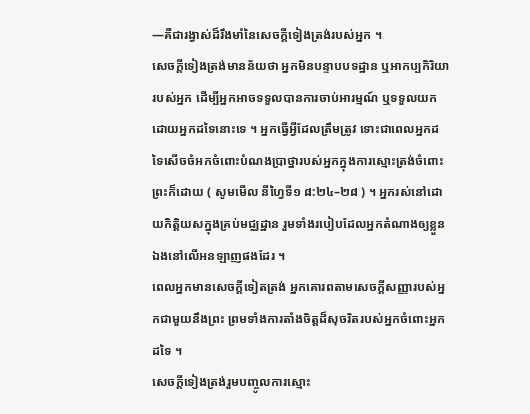—គឺជារង្វាស់ដ៏រឹងមាំនៃសេចក្ដីទៀងត្រង់របស់អ្នក ។
សេចក្ដីទៀងត្រង់មានន័យថា អ្នកមិនបន្ទាបបទដ្ឋាន ឬអាកប្បកិរិយារបស់អ្នក ដើម្បីអ្នកអាចទទួលបានការចាប់អារម្មណ៍ ឬទទួលយកដោយអ្នកដទៃនោះទេ ។ អ្នកធ្វើអ្វីដែលត្រឹមត្រូវ ទោះជាពេលអ្នកដទៃសើចចំអកចំពោះបំណងប្រាថ្នារបស់អ្នកក្នុងការស្មោះត្រង់ចំពោះព្រះក៏ដោយ ( សូមមើល នីហ្វៃទី១ ៨:២៤–២៨ ) ។ អ្នករស់នៅដោយកិត្តិយសក្នុងគ្រប់មជ្ឈដ្ឋាន រួមទាំងរបៀបដែលអ្នកតំណាងឲ្យខ្លួនឯងនៅលើអនឡាញផងដែរ ។
ពេលអ្នកមានសេចក្ដីទៀតត្រង់ អ្នកគោរពតាមសេចក្ដីសញ្ញារបស់អ្នកជាមួយនឹងព្រះ ព្រមទាំងការតាំងចិត្តដ៏សុចរិតរបស់អ្នកចំពោះអ្នកដទៃ ។
សេចក្ដីទៀងត្រង់រួមបញ្ចូលការស្មោះ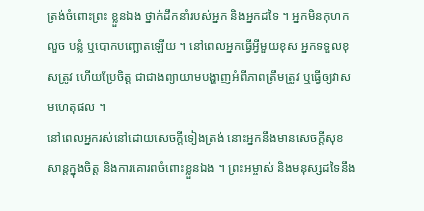ត្រង់ចំពោះព្រះ ខ្លួនឯង ថ្នាក់ដឹកនាំរបស់អ្នក និងអ្នកដទៃ ។ អ្នកមិនកុហក លួច បន្លំ ឬបោកបញ្ឆោតឡើយ ។ នៅពេលអ្នកធ្វើអ្វីមួយខុស អ្នកទទួលខុសត្រូវ ហើយប្រែចិត្ត ជាជាងព្យាយាមបង្ហាញអំពីភាពត្រឹមត្រូវ ឬធ្វើឲ្យវាសមហេតុផល ។
នៅពេលអ្នករស់នៅដោយសេចក្ដីទៀងត្រង់ នោះអ្នកនឹងមានសេចក្ដីសុខសាន្តក្នុងចិត្ត និងការគោរពចំពោះខ្លួនឯង ។ ព្រះអម្ចាស់ និងមនុស្សដទៃនឹង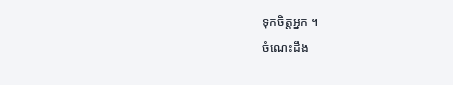ទុកចិត្តអ្នក ។
ចំណេះដឹង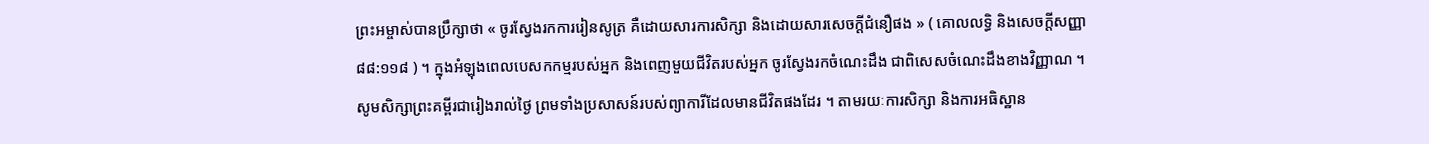ព្រះអម្ចាស់បានប្រឹក្សាថា « ចូរស្វែងរកការរៀនសូត្រ គឺដោយសារការសិក្សា និងដោយសារសេចក្ដីជំនឿផង » ( គោលលទ្ធិ និងសេចក្តីសញ្ញា ៨៨:១១៨ ) ។ ក្នុងអំឡុងពេលបេសកកម្មរបស់អ្នក និងពេញមួយជីវិតរបស់អ្នក ចូរស្វែងរកចំណេះដឹង ជាពិសេសចំណេះដឹងខាងវិញ្ញាណ ។
សូមសិក្សាព្រះគម្ពីរជារៀងរាល់ថ្ងៃ ព្រមទាំងប្រសាសន៍របស់ព្យាការីដែលមានជីវិតផងដែរ ។ តាមរយៈការសិក្សា និងការអធិស្ឋាន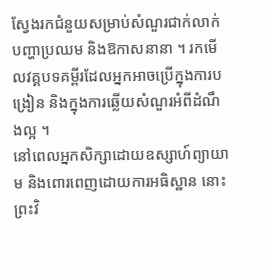ស្វែងរកជំនួយសម្រាប់សំណួរជាក់លាក់ បញ្ហាប្រឈម និងឱកាសនានា ។ រកមើលវគ្គបទគម្ពីរដែលអ្នកអាចប្រើក្នុងការបង្រៀន និងក្នុងការឆ្លើយសំណួរអំពីដំណឹងល្អ ។
នៅពេលអ្នកសិក្សាដោយឧស្សាហ៍ព្យាយាម និងពោរពេញដោយការអធិស្ឋាន នោះព្រះវិ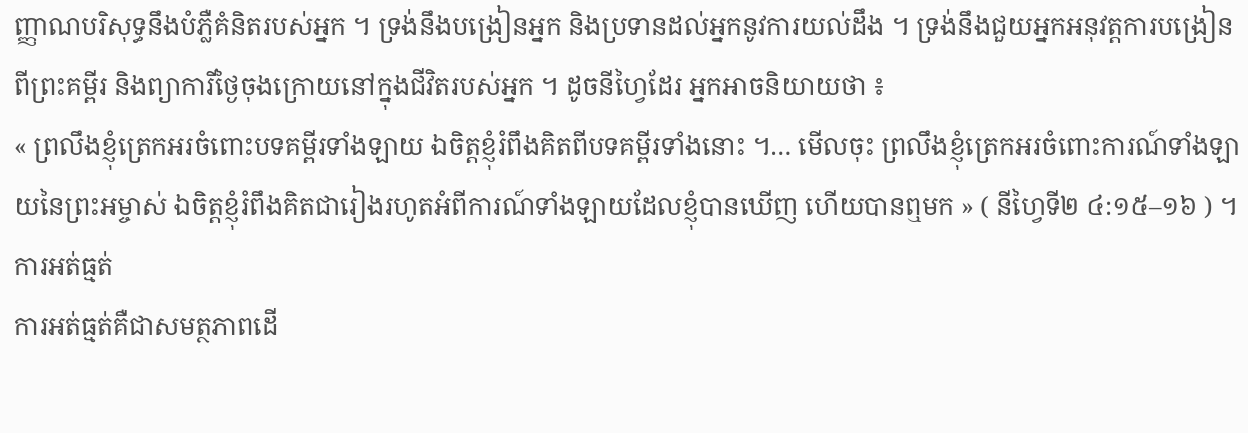ញ្ញាណបរិសុទ្ធនឹងបំភ្លឺគំនិតរបស់អ្នក ។ ទ្រង់នឹងបង្រៀនអ្នក និងប្រទានដល់អ្នកនូវការយល់ដឹង ។ ទ្រង់នឹងជួយអ្នកអនុវត្តការបង្រៀនពីព្រះគម្ពីរ និងព្យាការីថ្ងៃចុងក្រោយនៅក្នុងជីវិតរបស់អ្នក ។ ដូចនីហ្វៃដែរ អ្នកអាចនិយាយថា ៖
« ព្រលឹងខ្ញុំត្រេកអរចំពោះបទគម្ពីរទាំងឡាយ ឯចិត្តខ្ញុំរំពឹងគិតពីបទគម្ពីរទាំងនោះ ។… មើលចុះ ព្រលឹងខ្ញុំត្រេកអរចំពោះការណ៍ទាំងឡាយនៃព្រះអម្ចាស់ ឯចិត្តខ្ញុំរំពឹងគិតជារៀងរហូតអំពីការណ៍ទាំងឡាយដែលខ្ញុំបានឃើញ ហើយបានឮមក » ( នីហ្វៃទី២ ៤:១៥–១៦ ) ។
ការអត់ធ្មត់
ការអត់ធ្មត់គឺជាសមត្ថភាពដើ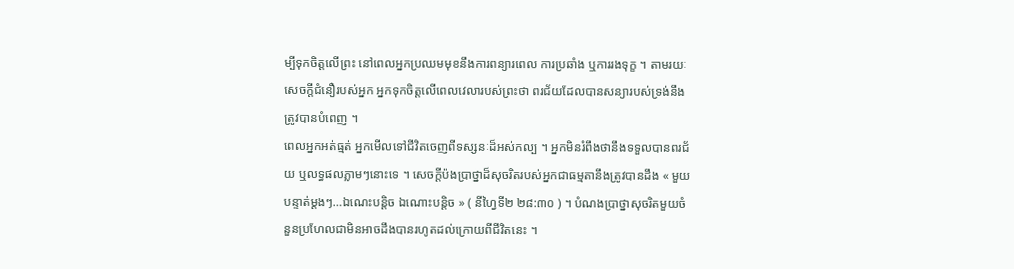ម្បីទុកចិត្ដលើព្រះ នៅពេលអ្នកប្រឈមមុខនឹងការពន្យារពេល ការប្រឆាំង ឬការរងទុក្ខ ។ តាមរយៈសេចក្តីជំនឿរបស់អ្នក អ្នកទុកចិត្តលើពេលវេលារបស់ព្រះថា ពរជ័យដែលបានសន្យារបស់ទ្រង់នឹងត្រូវបានបំពេញ ។
ពេលអ្នកអត់ធ្មត់ អ្នកមើលទៅជីវិតចេញពីទស្សនៈដ៏អស់កល្ប ។ អ្នកមិនរំពឹងថានឹងទទួលបានពរជ័យ ឬលទ្ធផលភ្លាមៗនោះទេ ។ សេចក្ដីប៉ងប្រាថ្នាដ៏សុចរិតរបស់អ្នកជាធម្មតានឹងត្រូវបានដឹង « មួយបន្ទាត់ម្ដងៗ…ឯណេះបន្តិច ឯណោះបន្តិច » ( នីហ្វៃទី២ ២៨:៣០ ) ។ បំណងប្រាថ្នាសុចរិតមួយចំនួនប្រហែលជាមិនអាចដឹងបានរហូតដល់ក្រោយពីជីវិតនេះ ។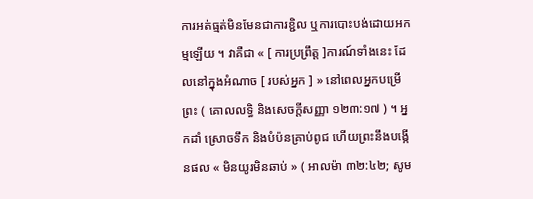ការអត់ធ្មត់មិនមែនជាការខ្ជិល ឬការបោះបង់ដោយអកម្មឡើយ ។ វាគឺជា « [ ការប្រព្រឹត្ត ]ការណ៍ទាំងនេះ ដែលនៅក្នុងអំណាច [ របស់អ្នក ] » នៅពេលអ្នកបម្រើព្រះ ( គោលលទ្ធិ និងសេចក្តីសញ្ញា ១២៣:១៧ ) ។ អ្នកដាំ ស្រោចទឹក និងបំប៉នគ្រាប់ពូជ ហើយព្រះនឹងបង្កើនផល « មិនយូរមិនឆាប់ » ( អាលម៉ា ៣២:៤២; សូម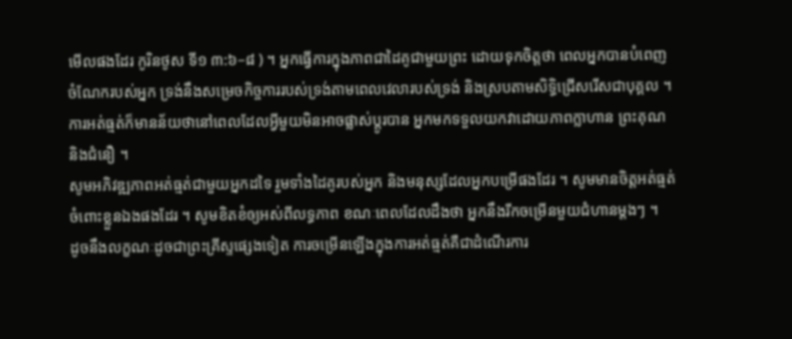មើលផងដែរ កូរិនថូស ទី១ ៣:៦–៨ ) ។ អ្នកធ្វើការក្នុងភាពជាដៃគូជាមួយព្រះ ដោយទុកចិត្តថា ពេលអ្នកបានបំពេញចំណែករបស់អ្នក ទ្រង់នឹងសម្រេចកិច្ចការរបស់ទ្រង់តាមពេលវេលារបស់ទ្រង់ និងស្របតាមសិទ្ធិជ្រើសរើសជាបុគ្គល ។
ការអត់ធ្មត់ក៏មានន័យថានៅពេលដែលអ្វីមួយមិនអាចផ្លាស់ប្តូរបាន អ្នកមកទទួលយកវាដោយភាពក្លាហាន ព្រះគុណ និងជំនឿ ។
សូមអភិវឌ្ឍភាពអត់ធ្មត់ជាមួយអ្នកដទៃ រួមទាំងដៃគូរបស់អ្នក និងមនុស្សដែលអ្នកបម្រើផងដែរ ។ សូមមានចិត្តអត់ធ្មត់ចំពោះខ្លួនឯងផងដែរ ។ សូមខិតខំឲ្យអស់ពីលទ្ធភាព ខណៈពេលដែលដឹងថា អ្នកនឹងរីកចម្រើនមួយជំហានម្តងៗ ។
ដូចនឹងលក្ខណៈដូចជាព្រះគ្រីស្ទផ្សេងទៀត ការចម្រើនឡើងក្នុងការអត់ធ្មត់គឺជាដំណើរការ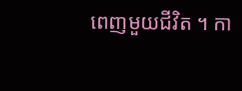ពេញមួយជីវិត ។ កា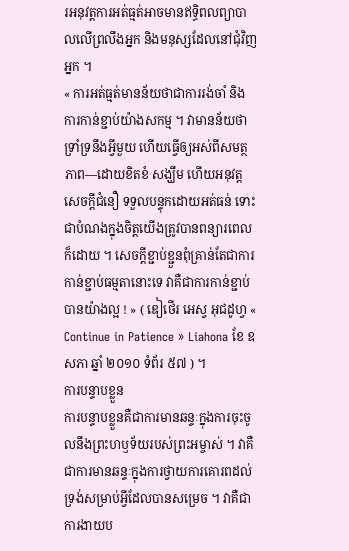រអនុវត្តការអត់ធ្មត់អាចមានឥទ្ធិពលព្យាបាលលើព្រលឹងអ្នក និងមនុស្សដែលនៅជុំវិញអ្នក ។
« ការអត់ធ្មត់មានន័យថាជាការរង់ចាំ និងការកាន់ខ្ជាប់យ៉ាងសកម្ម ។ វាមានន័យថា ទ្រាំទ្រនឹងអ្វីមួយ ហើយធ្វើឲ្យអស់ពីសមត្ថភាព—ដោយខិតខំ សង្ឃឹម ហើយអនុវត្តសេចក្ដីជំនឿ ទទួលបន្ទុកដោយអត់ធន់ ទោះជាបំណងក្នុងចិត្តយើងត្រូវបានពន្យារពេលក៏ដោយ ។ សេចក្ដីខ្ជាប់ខ្ជួនពុំគ្រាន់តែជាការកាន់ខ្ជាប់ធម្មតានោះទេ វាគឺជាការកាន់ខ្ជាប់បានយ៉ាងល្អ ! » ( ឌៀថើរ អេស្វ អុជដូហ្វ « Continue in Patience » Liahona ខែ ឧសភា ឆ្នាំ ២០១០ ទំព័រ ៥៧ ) ។
ការបន្ទាបខ្លួន
ការបន្ទាបខ្លួនគឺជាការមានឆន្ទៈក្នុងការចុះចូលនឹងព្រះហឫទ័យរបស់ព្រះអម្ចាស់ ។ វាគឺជាការមានឆន្ទៈក្នុងការថ្វាយការគោរពដល់ទ្រង់សម្រាប់អ្វីដែលបានសម្រេច ។ វាគឺជាការងាយប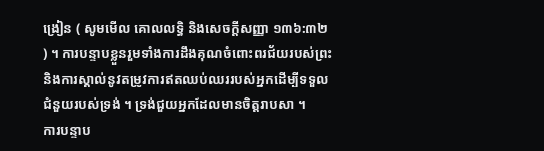ង្រៀន ( សូមមើល គោលលទ្ធិ និងសេចក្តីសញ្ញា ១៣៦:៣២ ) ។ ការបន្ទាបខ្លួនរួមទាំងការដឹងគុណចំពោះពរជ័យរបស់ព្រះ និងការស្គាល់នូវតម្រូវការឥតឈប់ឈររបស់អ្នកដើម្បីទទួលជំនួយរបស់ទ្រង់ ។ ទ្រង់ជួយអ្នកដែលមានចិត្តរាបសា ។
ការបន្ទាប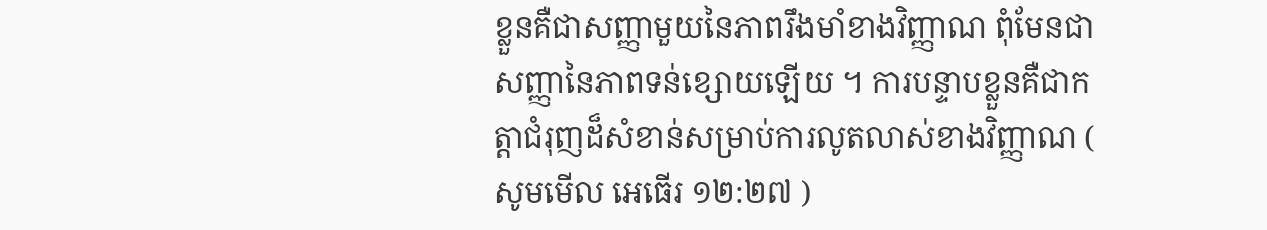ខ្លួនគឺជាសញ្ញាមួយនៃភាពរឹងមាំខាងវិញ្ញាណ ពុំមែនជាសញ្ញានៃភាពទន់ខ្សោយឡើយ ។ ការបន្ទាបខ្លួនគឺជាកត្តាជំរុញដ៏សំខាន់សម្រាប់ការលូតលាស់ខាងវិញ្ញាណ ( សូមមើល អេធើរ ១២:២៧ )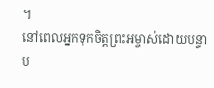។
នៅពេលអ្នកទុកចិត្តព្រះអម្ចាស់ដោយបន្ទាប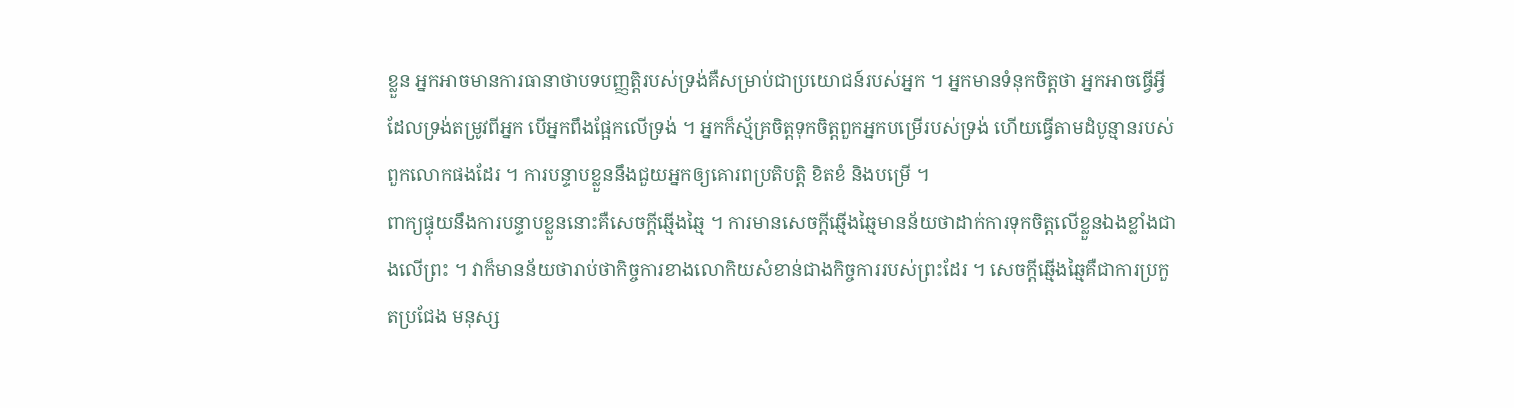ខ្លួន អ្នកអាចមានការធានាថាបទបញ្ញត្តិរបស់ទ្រង់គឺសម្រាប់ជាប្រយោជន៍របស់អ្នក ។ អ្នកមានទំនុកចិត្តថា អ្នកអាចធ្វើអ្វីដែលទ្រង់តម្រូវពីអ្នក បើអ្នកពឹងផ្អែកលើទ្រង់ ។ អ្នកក៏ស្ម័គ្រចិត្តទុកចិត្តពួកអ្នកបម្រើរបស់ទ្រង់ ហើយធ្វើតាមដំបូន្មានរបស់ពួកលោកផងដែរ ។ ការបន្ទាបខ្លួននឹងជួយអ្នកឲ្យគោរពប្រតិបត្តិ ខិតខំ និងបម្រើ ។
ពាក្យផ្ទុយនឹងការបន្ទាបខ្លួននោះគឺសេចក្តីឆ្មើងឆ្មៃ ។ ការមានសេចក្តីឆ្មើងឆ្មៃមានន័យថាដាក់ការទុកចិត្តលើខ្លួនឯងខ្លាំងជាងលើព្រះ ។ វាក៏មានន័យថារាប់ថាកិច្ចការខាងលោកិយសំខាន់ជាងកិច្ចការរបស់ព្រះដែរ ។ សេចក្តីឆ្មើងឆ្មៃគឺជាការប្រកួតប្រជែង មនុស្ស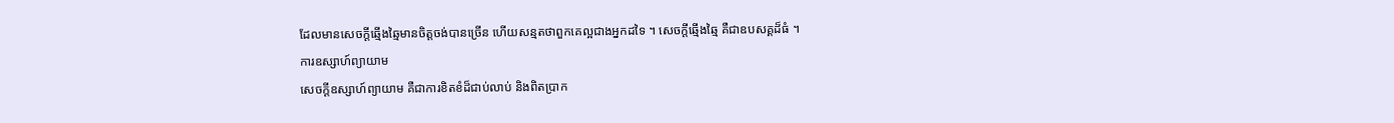ដែលមានសេចក្តីឆ្មើងឆ្មៃមានចិត្តចង់បានច្រើន ហើយសន្មតថាពួកគេល្អជាងអ្នកដទៃ ។ សេចក្តីឆ្មើងឆ្មៃ គឺជាឧបសគ្គដ៏ធំ ។
ការឧស្សាហ៍ព្យាយាម
សេចក្តីឧស្សាហ៍ព្យាយាម គឺជាការខិតខំដ៏ជាប់លាប់ និងពិតប្រាក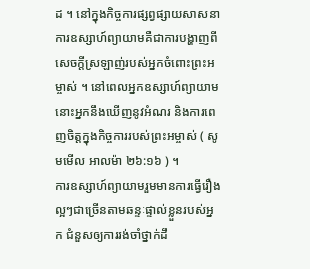ដ ។ នៅក្នុងកិច្ចការផ្សព្វផ្សាយសាសនា ការឧស្សាហ៍ព្យាយាមគឺជាការបង្ហាញពីសេចក្តីស្រឡាញ់របស់អ្នកចំពោះព្រះអម្ចាស់ ។ នៅពេលអ្នកឧស្សាហ៍ព្យាយាម នោះអ្នកនឹងឃើញនូវអំណរ និងការពេញចិត្តក្នុងកិច្ចការរបស់ព្រះអម្ចាស់ ( សូមមើល អាលម៉ា ២៦:១៦ ) ។
ការឧស្សាហ៍ព្យាយាមរួមមានការធ្វើរឿងល្អៗជាច្រើនតាមឆន្ទៈផ្ទាល់ខ្លួនរបស់អ្នក ជំនួសឲ្យការរង់ចាំថ្នាក់ដឹ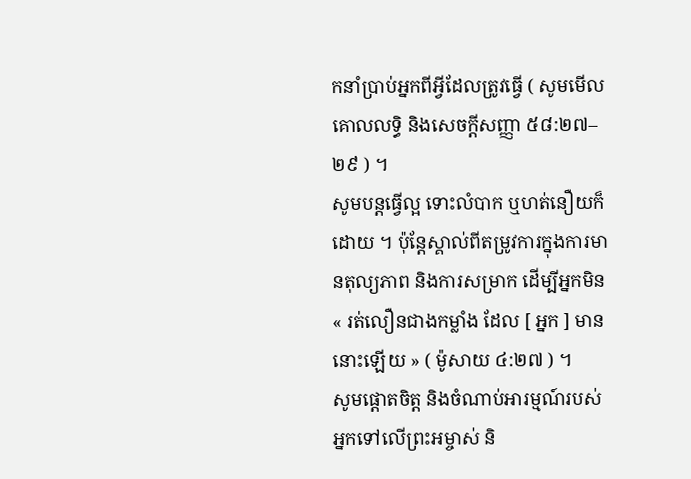កនាំប្រាប់អ្នកពីអ្វីដែលត្រូវធ្វើ ( សូមមើល គោលលទ្ធិ និងសេចក្តីសញ្ញា ៥៨:២៧–២៩ ) ។
សូមបន្តធ្វើល្អ ទោះលំបាក ឬហត់នឿយក៏ដោយ ។ ប៉ុន្តែស្គាល់ពីតម្រូវការក្នុងការមានតុល្យភាព និងការសម្រាក ដើម្បីអ្នកមិន « រត់លឿនជាងកម្លាំង ដែល [ អ្នក ] មាននោះឡើយ » ( ម៉ូសាយ ៤:២៧ ) ។
សូមផ្ដោតចិត្ត និងចំណាប់អារម្មណ៍របស់អ្នកទៅលើព្រះអម្ចាស់ និ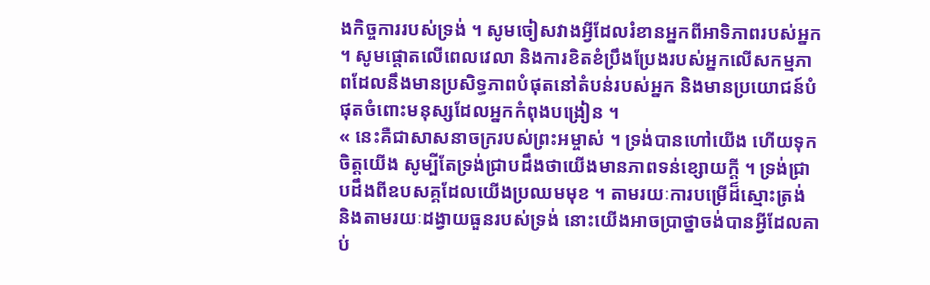ងកិច្ចការរបស់ទ្រង់ ។ សូមចៀសវាងអ្វីដែលរំខានអ្នកពីអាទិភាពរបស់អ្នក ។ សូមផ្តោតលើពេលវេលា និងការខិតខំប្រឹងប្រែងរបស់អ្នកលើសកម្មភាពដែលនឹងមានប្រសិទ្ធភាពបំផុតនៅតំបន់របស់អ្នក និងមានប្រយោជន៍បំផុតចំពោះមនុស្សដែលអ្នកកំពុងបង្រៀន ។
« នេះគឺជាសាសនាចក្ររបស់ព្រះអម្ចាស់ ។ ទ្រង់បានហៅយើង ហើយទុកចិត្តយើង សូម្បីតែទ្រង់ជ្រាបដឹងថាយើងមានភាពទន់ខ្សោយក្តី ។ ទ្រង់ជ្រាបដឹងពីឧបសគ្គដែលយើងប្រឈមមុខ ។ តាមរយៈការបម្រើដ៏ស្មោះត្រង់ និងតាមរយៈដង្វាយធួនរបស់ទ្រង់ នោះយើងអាចប្រាថ្នាចង់បានអ្វីដែលគាប់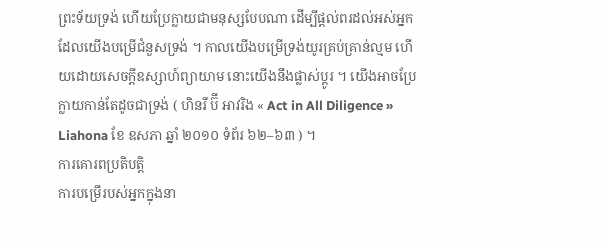ព្រះទ័យទ្រង់ ហើយប្រែក្លាយជាមនុស្សបែបណា ដើម្បីផ្ដល់ពរដល់អស់អ្នកដែលយើងបម្រើជំនួសទ្រង់ ។ កាលយើងបម្រើទ្រង់យូរគ្រប់គ្រាន់ល្មម ហើយដោយសេចក្តីឧស្សាហ៍ព្យាយាម នោះយើងនឹងផ្លាស់ប្តូរ ។ យើងអាចប្រែក្លាយកាន់តែដូចជាទ្រង់ ( ហិនរី ប៊ី អាវរិង « Act in All Diligence » Liahona ខែ ឧសភា ឆ្នាំ ២០១០ ទំព័រ ៦២–៦៣ ) ។
ការគោរពប្រតិបត្តិ
ការបម្រើរបស់អ្នកក្នុងនា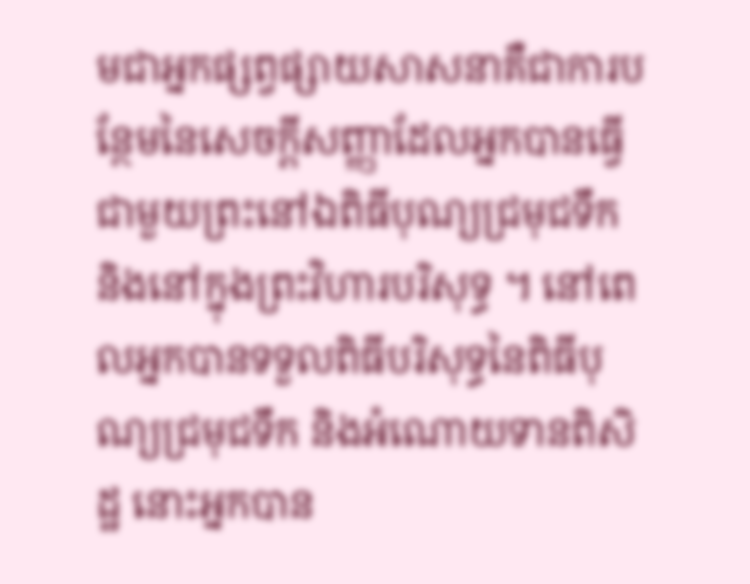មជាអ្នកផ្សព្វផ្សាយសាសនាគឺជាការបន្ថែមនៃសេចក្ដីសញ្ញាដែលអ្នកបានធ្វើជាមួយព្រះនៅឯពិធីបុណ្យជ្រមុជទឹក និងនៅក្នុងព្រះវិហារបរិសុទ្ធ ។ នៅពេលអ្នកបានទទួលពិធីបរិសុទ្ធនៃពិធីបុណ្យជ្រមុជទឹក និងអំណោយទានពិសិដ្ឋ នោះអ្នកបាន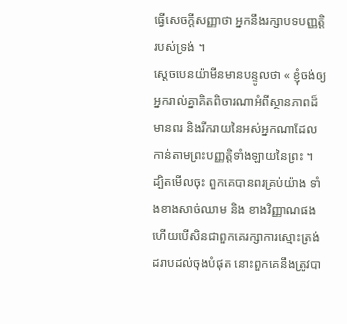ធ្វើសេចក្ដីសញ្ញាថា អ្នកនឹងរក្សាបទបញ្ញត្តិរបស់ទ្រង់ ។
ស្ដេចបេនយ៉ាមីនមានបន្ទូលថា « ខ្ញុំចង់ឲ្យអ្នករាល់គ្នាគិតពិចារណាអំពីស្ថានភាពដ៏មានពរ និងរីករាយនៃអស់អ្នកណាដែលកាន់តាមព្រះបញ្ញត្តិទាំងឡាយនៃព្រះ ។ ដ្បិតមើលចុះ ពួកគេបានពរគ្រប់យ៉ាង ទាំងខាងសាច់ឈាម និង ខាងវិញ្ញាណផង ហើយបើសិនជាពួកគេរក្សាការស្មោះត្រង់ដរាបដល់ចុងបំផុត នោះពួកគេនឹងត្រូវបា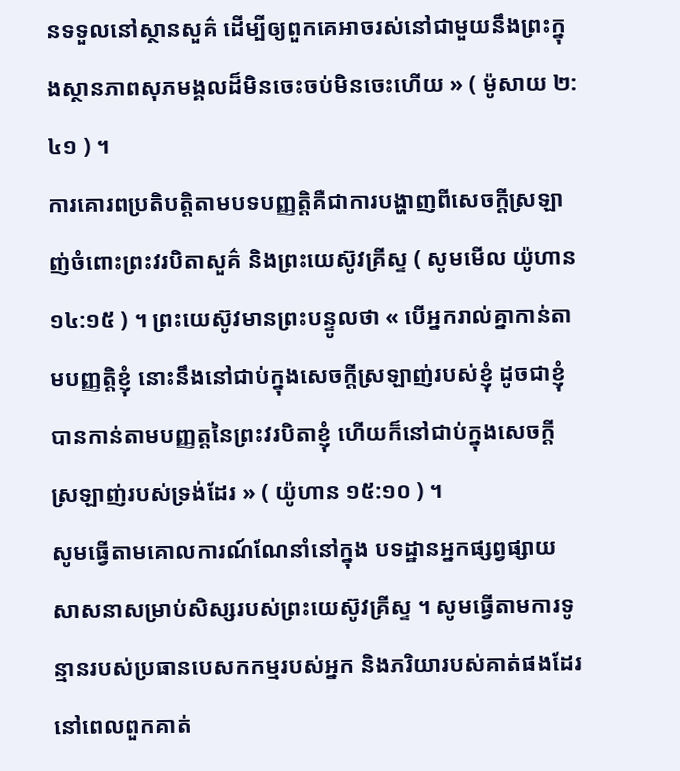នទទួលនៅស្ថានសួគ៌ ដើម្បីឲ្យពួកគេអាចរស់នៅជាមួយនឹងព្រះក្នុងស្ថានភាពសុភមង្គលដ៏មិនចេះចប់មិនចេះហើយ » ( ម៉ូសាយ ២:៤១ ) ។
ការគោរពប្រតិបត្តិតាមបទបញ្ញត្តិគឺជាការបង្ហាញពីសេចក្ដីស្រឡាញ់ចំពោះព្រះវរបិតាសួគ៌ និងព្រះយេស៊ូវគ្រីស្ទ ( សូមមើល យ៉ូហាន ១៤:១៥ ) ។ ព្រះយេស៊ូវមានព្រះបន្ទូលថា « បើអ្នករាល់គ្នាកាន់តាមបញ្ញត្តិខ្ញុំ នោះនឹងនៅជាប់ក្នុងសេចក្តីស្រឡាញ់របស់ខ្ញុំ ដូចជាខ្ញុំបានកាន់តាមបញ្ញត្តនៃព្រះវរបិតាខ្ញុំ ហើយក៏នៅជាប់ក្នុងសេចក្តីស្រឡាញ់របស់ទ្រង់ដែរ » ( យ៉ូហាន ១៥:១០ ) ។
សូមធ្វើតាមគោលការណ៍ណែនាំនៅក្នុង បទដ្ឋានអ្នកផ្សព្វផ្សាយសាសនាសម្រាប់សិស្សរបស់ព្រះយេស៊ូវគ្រីស្ទ ។ សូមធ្វើតាមការទូន្មានរបស់ប្រធានបេសកកម្មរបស់អ្នក និងភរិយារបស់គាត់ផងដែរ នៅពេលពួកគាត់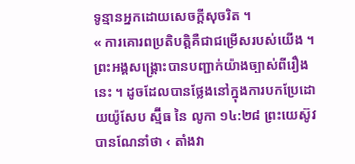ទូន្មានអ្នកដោយសេចក្តីសុចរិត ។
« ការគោរពប្រតិបត្តិគឺជាជម្រើសរបស់យើង ។ ព្រះអង្គសង្គ្រោះបានបញ្ជាក់យ៉ាងច្បាស់ពីរឿងនេះ ។ ដូចដែលបានថ្លែងនៅក្នុងការបកប្រែដោយយ៉ូសែប ស្ម៊ីធ នៃ លូកា ១៤:២៨ ព្រះយេស៊ូវបានណែនាំថា ‹ តាំងវា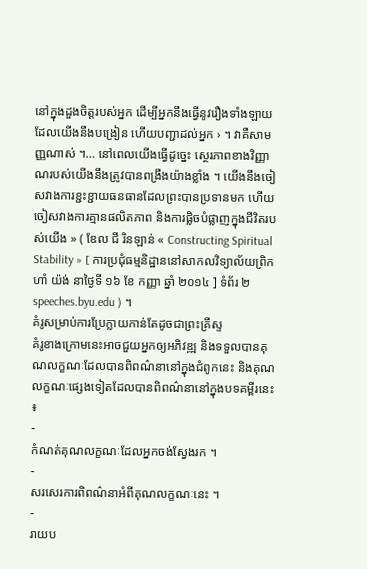នៅក្នុងដួងចិត្តរបស់អ្នក ដើម្បីអ្នកនឹងធ្វើនូវរឿងទាំងឡាយ ដែលយើងនឹងបង្រៀន ហើយបញ្ជាដល់អ្នក › ។ វាគឺសាមញ្ញណាស់ ។… នៅពេលយើងធ្វើដូច្នេះ ស្ថេរភាពខាងវិញ្ញាណរបស់យើងនឹងត្រូវបានពង្រឹងយ៉ាងខ្លាំង ។ យើងនឹងចៀសវាងការខ្ជះខ្ជាយធនធានដែលព្រះបានប្រទានមក ហើយចៀសវាងការគ្មានផលិតភាព និងការផ្លិចបំផ្លាញក្នុងជីវិតរបស់យើង » ( ឌែល ជី រិនឡាន់ « Constructing Spiritual Stability » [ ការប្រជុំធម្មនិដ្ឋាននៅសាកលវិទ្យាល័យព្រិកហាំ យ៉ង់ នាថ្ងៃទី ១៦ ខែ កញ្ញា ឆ្នាំ ២០១៤ ] ទំព័រ ២ speeches.byu.edu ) ។
គំរូសម្រាប់ការប្រែក្លាយកាន់តែដូចជាព្រះគ្រីស្ទ
គំរូខាងក្រោមនេះអាចជួយអ្នកឲ្យអភិវឌ្ឍ និងទទួលបានគុណលក្ខណៈដែលបានពិពណ៌នានៅក្នុងជំពូកនេះ និងគុណលក្ខណៈផ្សេងទៀតដែលបានពិពណ៌នានៅក្នុងបទគម្ពីរនេះ ៖
-
កំណត់គុណលក្ខណៈដែលអ្នកចង់ស្វែងរក ។
-
សរសេរការពិពណ៌នាអំពីគុណលក្ខណៈនេះ ។
-
រាយប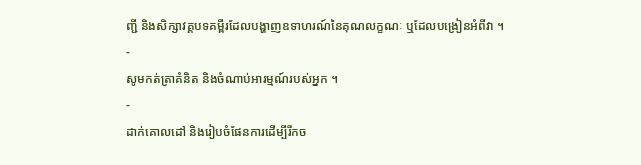ញ្ជី និងសិក្សាវគ្គបទគម្ពីរដែលបង្ហាញឧទាហរណ៍នៃគុណលក្ខណៈ ឬដែលបង្រៀនអំពីវា ។
-
សូមកត់ត្រាគំនិត និងចំណាប់អារម្មណ៍របស់អ្នក ។
-
ដាក់គោលដៅ និងរៀបចំផែនការដើម្បីរីកច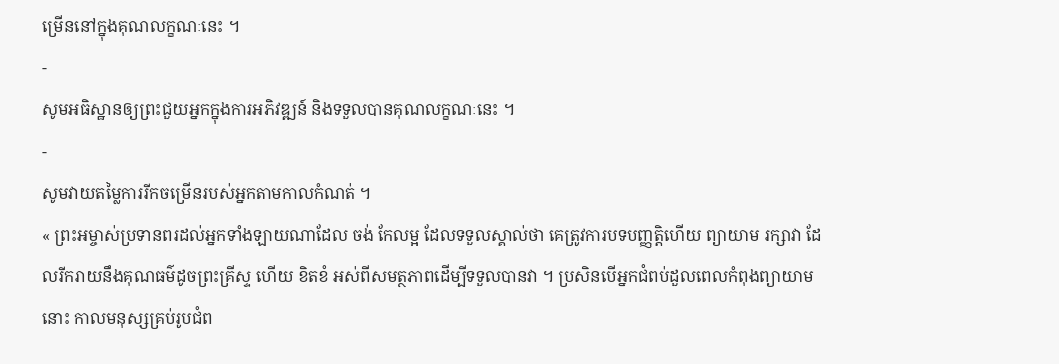ម្រើននៅក្នុងគុណលក្ខណៈនេះ ។
-
សូមអធិស្ឋានឲ្យព្រះជួយអ្នកក្នុងការអភិវឌ្ឍន៍ និងទទួលបានគុណលក្ខណៈនេះ ។
-
សូមវាយតម្លៃការរីកចម្រើនរបស់អ្នកតាមកាលកំណត់ ។
« ព្រះអម្ចាស់ប្រទានពរដល់អ្នកទាំងឡាយណាដែល ចង់ កែលម្អ ដែលទទួលស្គាល់ថា គេត្រូវការបទបញ្ញត្តិហើយ ព្យាយាម រក្សាវា ដែលរីករាយនឹងគុណធម៌ដូចព្រះគ្រីស្ទ ហើយ ខិតខំ អស់ពីសមត្ថភាពដើម្បីទទួលបានវា ។ ប្រសិនបើអ្នកជំពប់ដួលពេលកំពុងព្យាយាមនោះ កាលមនុស្សគ្រប់រូបជំព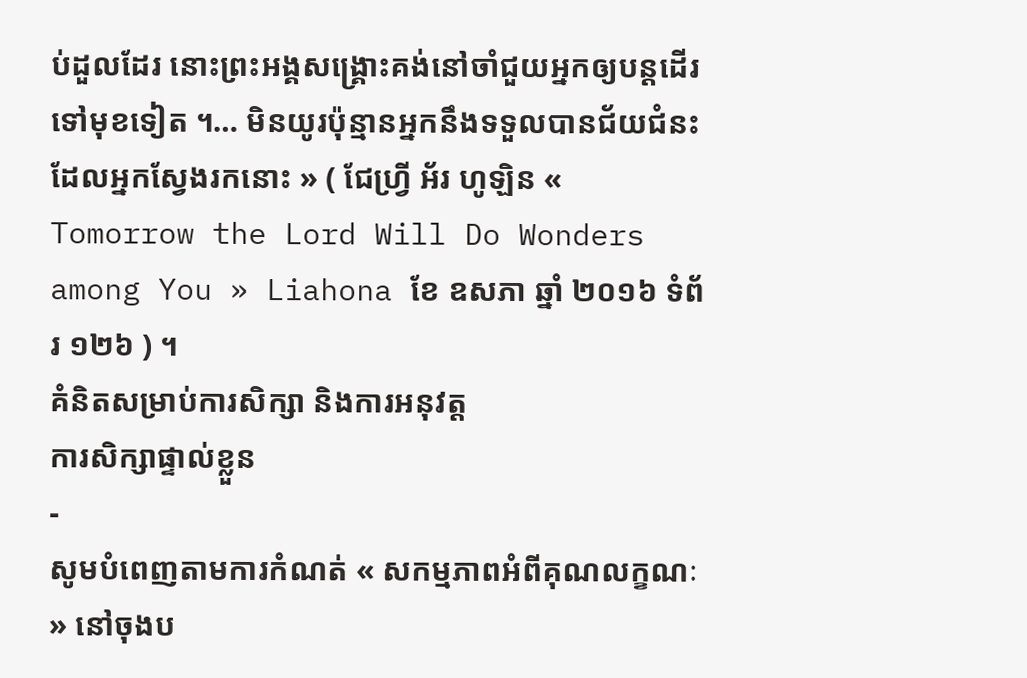ប់ដួលដែរ នោះព្រះអង្គសង្គ្រោះគង់នៅចាំជួយអ្នកឲ្យបន្ដដើរទៅមុខទៀត ។… មិនយូរប៉ុន្មានអ្នកនឹងទទួលបានជ័យជំនះដែលអ្នកស្វែងរកនោះ » ( ជែហ្វ្រី អ័រ ហូឡិន « Tomorrow the Lord Will Do Wonders among You » Liahona ខែ ឧសភា ឆ្នាំ ២០១៦ ទំព័រ ១២៦ ) ។
គំនិតសម្រាប់ការសិក្សា និងការអនុវត្ត
ការសិក្សាផ្ទាល់ខ្លួន
-
សូមបំពេញតាមការកំណត់ « សកម្មភាពអំពីគុណលក្ខណៈ » នៅចុងប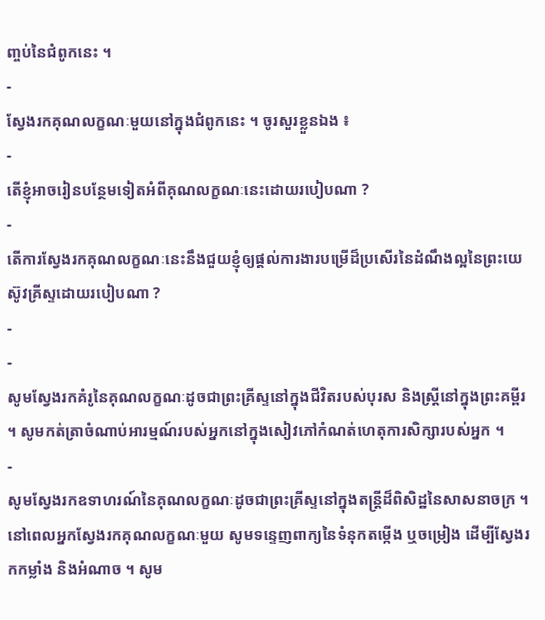ញ្ចប់នៃជំពូកនេះ ។
-
ស្វែងរកគុណលក្ខណៈមួយនៅក្នុងជំពូកនេះ ។ ចូរសួរខ្លួនឯង ៖
-
តើខ្ញុំអាចរៀនបន្ថែមទៀតអំពីគុណលក្ខណៈនេះដោយរបៀបណា ?
-
តើការស្វែងរកគុណលក្ខណៈនេះនឹងជួយខ្ញុំឲ្យផ្ដល់ការងារបម្រើដ៏ប្រសើរនៃដំណឹងល្អនៃព្រះយេស៊ូវគ្រីស្ទដោយរបៀបណា ?
-
-
សូមស្វែងរកគំរូនៃគុណលក្ខណៈដូចជាព្រះគ្រីស្ទនៅក្នុងជីវិតរបស់បុរស និងស្ត្រីនៅក្នុងព្រះគម្ពីរ ។ សូមកត់ត្រាចំណាប់អារម្មណ៍របស់អ្នកនៅក្នុងសៀវភៅកំណត់ហេតុការសិក្សារបស់អ្នក ។
-
សូមស្វែងរកឧទាហរណ៍នៃគុណលក្ខណៈដូចជាព្រះគ្រីស្ទនៅក្នុងតន្ត្រីដ៏ពិសិដ្ឋនៃសាសនាចក្រ ។ នៅពេលអ្នកស្វែងរកគុណលក្ខណៈមួយ សូមទន្ទេញពាក្យនៃទំនុកតម្កើង ឬចម្រៀង ដើម្បីស្វែងរកកម្លាំង និងអំណាច ។ សូម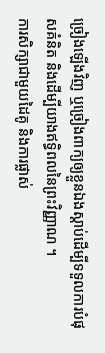ច្រៀងឡើងវិញ ឬច្រៀងពាក្យឲ្យខ្លួនឯងស្ដាប់ដើម្បីទទួលការបំផុសគំនិត និងដើម្បីយាងឥទ្ធិពលនៃព្រះវិញ្ញាណ ។
ការសិក្សាជាមួយដៃគូ និងការផ្លាស់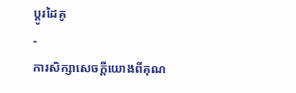ប្តូរដៃគូ
-
ការសិក្សាសេចក្តីយោងពីគុណ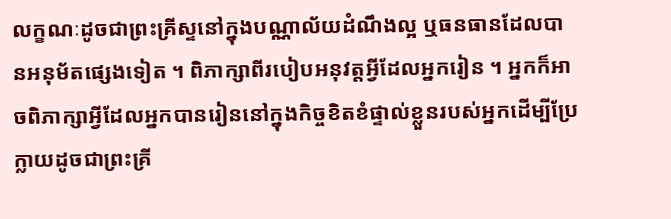លក្ខណៈដូចជាព្រះគ្រីស្ទនៅក្នុងបណ្ណាល័យដំណឹងល្អ ឬធនធានដែលបានអនុម័តផ្សេងទៀត ។ ពិភាក្សាពីរបៀបអនុវត្តអ្វីដែលអ្នករៀន ។ អ្នកក៏អាចពិភាក្សាអ្វីដែលអ្នកបានរៀននៅក្នុងកិច្ចខិតខំផ្ទាល់ខ្លួនរបស់អ្នកដើម្បីប្រែក្លាយដូចជាព្រះគ្រី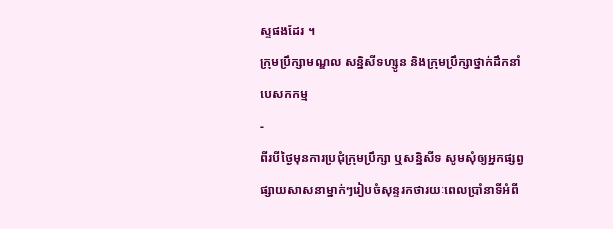ស្ទផងដែរ ។
ក្រុមប្រឹក្សាមណ្ឌល សន្និសីទហ្សូន និងក្រុមប្រឹក្សាថ្នាក់ដឹកនាំបេសកកម្ម
-
ពីរបីថ្ងៃមុនការប្រជុំក្រុមប្រឹក្សា ឬសន្និសីទ សូមសុំឲ្យអ្នកផ្សព្វផ្សាយសាសនាម្នាក់ៗរៀបចំសុន្ទរកថារយៈពេលប្រាំនាទីអំពី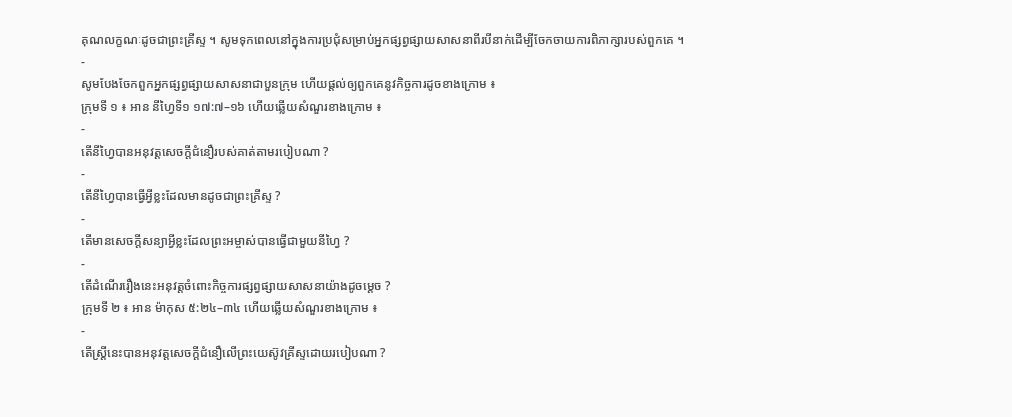គុណលក្ខណៈដូចជាព្រះគ្រីស្ទ ។ សូមទុកពេលនៅក្នុងការប្រជុំសម្រាប់អ្នកផ្សព្វផ្សាយសាសនាពីរបីនាក់ដើម្បីចែកចាយការពិភាក្សារបស់ពួកគេ ។
-
សូមបែងចែកពួកអ្នកផ្សព្វផ្សាយសាសនាជាបួនក្រុម ហើយផ្ដល់ឲ្យពួកគេនូវកិច្ចការដូចខាងក្រោម ៖
ក្រុមទី ១ ៖ អាន នីហ្វៃទី១ ១៧:៧–១៦ ហើយឆ្លើយសំណួរខាងក្រោម ៖
-
តើនីហ្វៃបានអនុវត្តសេចក្តីជំនឿរបស់គាត់តាមរបៀបណា ?
-
តើនីហ្វៃបានធ្វើអ្វីខ្លះដែលមានដូចជាព្រះគ្រីស្ទ ?
-
តើមានសេចក្ដីសន្យាអ្វីខ្លះដែលព្រះអម្ចាស់បានធ្វើជាមួយនីហ្វៃ ?
-
តើដំណើររឿងនេះអនុវត្តចំពោះកិច្ចការផ្សព្វផ្សាយសាសនាយ៉ាងដូចម្ដេច ?
ក្រុមទី ២ ៖ អាន ម៉ាកុស ៥:២៤–៣៤ ហើយឆ្លើយសំណួរខាងក្រោម ៖
-
តើស្រ្តីនេះបានអនុវត្តសេចក្ដីជំនឿលើព្រះយេស៊ូវគ្រីស្ទដោយរបៀបណា ?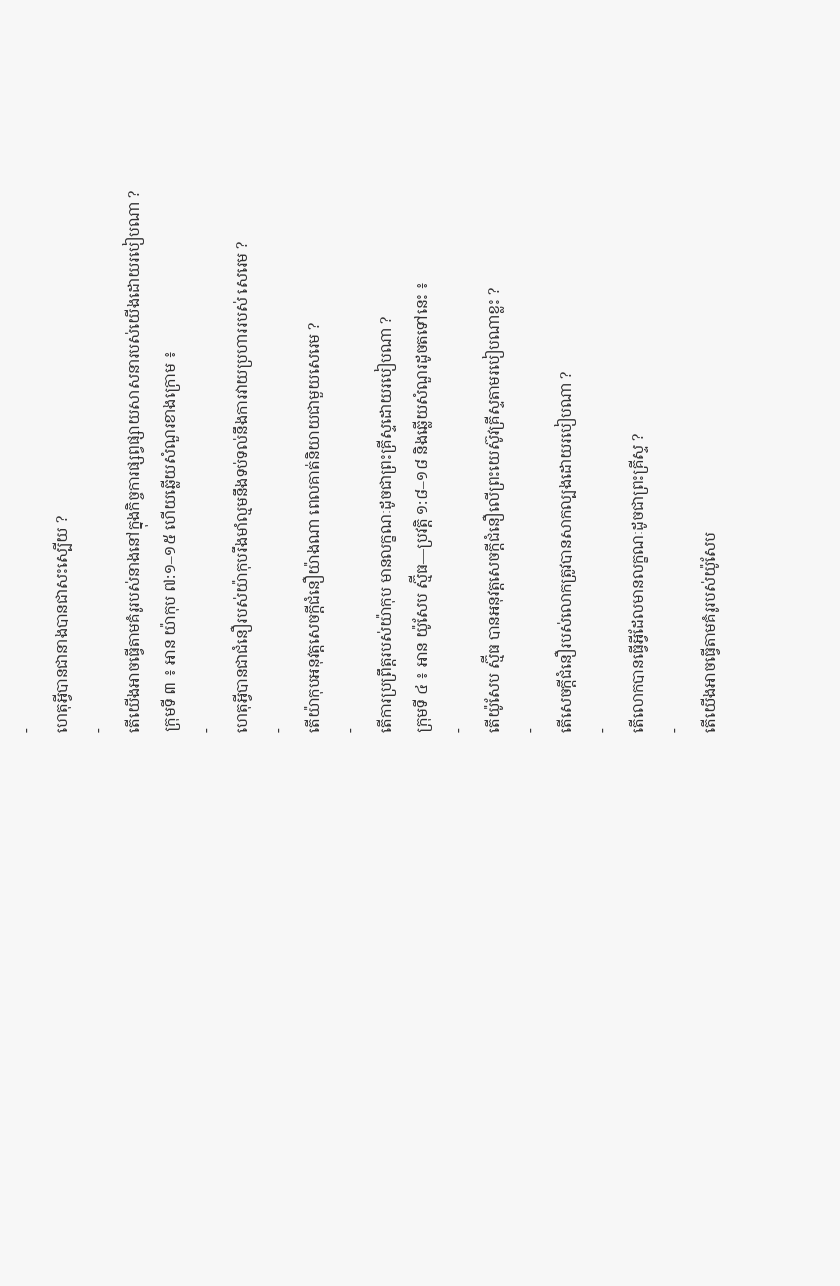-
ហេតុអ្វីបានជានាងបានជាសះស្បើយ ?
-
តើយើងអាចធ្វើតាមគំរូរបស់នាងនៅក្នុងកិច្ចការផ្សព្វផ្សាយសាសនារបស់យើងដោយរបៀបណា ?
ក្រុមទី ៣ ៖ អាន យ៉ាកុប ៧:១–១៥ ហើយឆ្លើយសំណួរខាងក្រោម ៖
-
ហេតុអ្វីបានជាជំនឿរបស់យ៉ាកុបរឹងមាំល្មមនឹងទប់ទល់នឹងការវាយប្រហាររបស់ សេរេម ?
-
តើយ៉ាកុបអនុវត្តសេចក្ដីជំនឿយ៉ាងណា ពេលគាត់និយាយជាមួយសេរេម ?
-
តើការប្រព្រឹត្តរបស់យ៉ាកុប មានលក្ខណៈដូចជាព្រះគ្រីស្ទដោយរបៀបណា ?
ក្រុមទី ៤ ៖ អាន យ៉ូសែប ស្ម៊ីធ—ប្រវត្តិ ១:៨–១៨ និងឆ្លើយសំណួរដូចតទៅនេះ ៖
-
តើយ៉ូសែប ស្ម៊ីធ បានអនុវត្តសេចក្ដីជំនឿលើព្រះយេស៊ូវគ្រីស្ទតាមរបៀបណាខ្លះ ?
-
តើសេចក្តីជំនឿរបស់លោកត្រូវបានសាកល្បងដោយរបៀបណា ?
-
តើលោកបានធ្វើអ្វីដែលមានលក្ខណៈដូចជាព្រះគ្រីស្ទ ?
-
តើយើងអាចធ្វើតាមគំរូរបស់យ៉ូសែប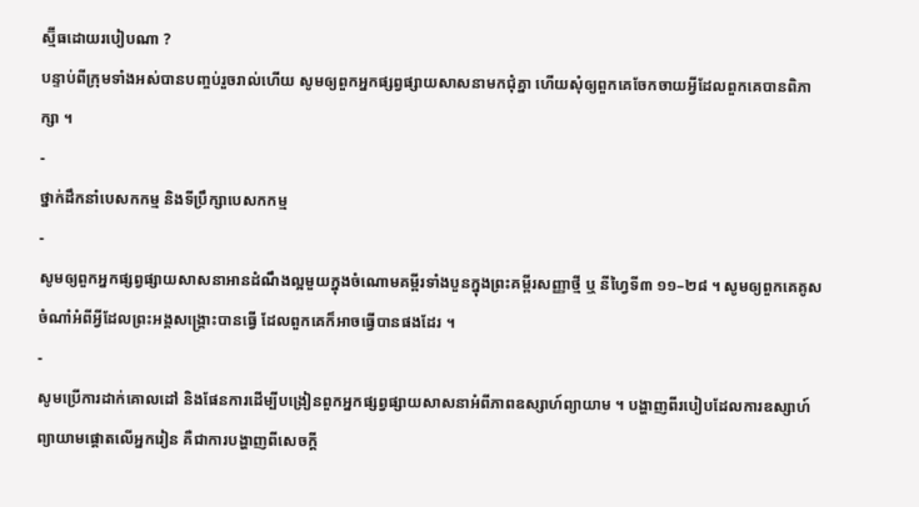ស្ម៊ីធដោយរបៀបណា ?
បន្ទាប់ពីក្រុមទាំងអស់បានបញ្ចប់រួចរាល់ហើយ សូមឲ្យពួកអ្នកផ្សព្វផ្សាយសាសនាមកជុំគ្នា ហើយសុំឲ្យពួកគេចែកចាយអ្វីដែលពួកគេបានពិភាក្សា ។
-
ថ្នាក់ដឹកនាំបេសកកម្ម និងទីប្រឹក្សាបេសកកម្ម
-
សូមឲ្យពួកអ្នកផ្សព្វផ្សាយសាសនាអានដំណឹងល្អមួយក្នុងចំណោមគម្ពីរទាំងបួនក្នុងព្រះគម្ពីរសញ្ញាថ្មី ឬ នីហ្វៃទី៣ ១១–២៨ ។ សូមឲ្យពួកគេគូសចំណាំអំពីអ្វីដែលព្រះអង្គសង្គ្រោះបានធ្វើ ដែលពួកគេក៏អាចធ្វើបានផងដែរ ។
-
សូមប្រើការដាក់គោលដៅ និងផែនការដើម្បីបង្រៀនពួកអ្នកផ្សព្វផ្សាយសាសនាអំពីភាពឧស្សាហ៍ព្យាយាម ។ បង្ហាញពីរបៀបដែលការឧស្សាហ៍ព្យាយាមផ្តោតលើអ្នករៀន គឺជាការបង្ហាញពីសេចក្តី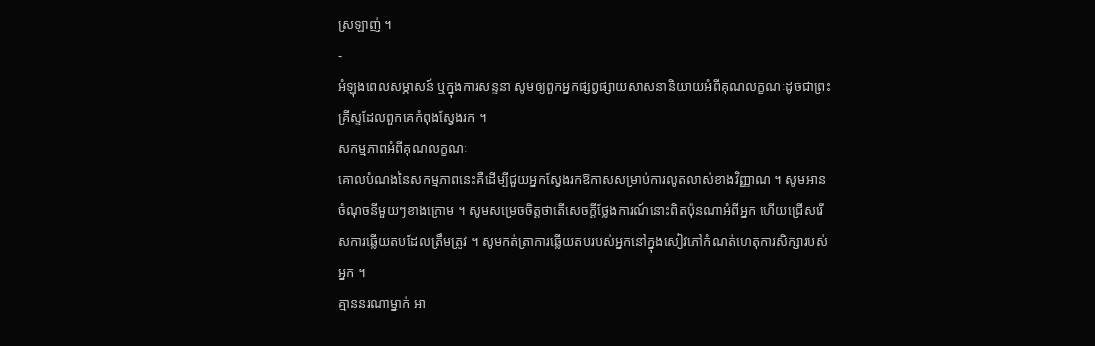ស្រឡាញ់ ។
-
អំឡុងពេលសម្ភាសន៍ ឬក្នុងការសន្ទនា សូមឲ្យពួកអ្នកផ្សព្វផ្សាយសាសនានិយាយអំពីគុណលក្ខណៈដូចជាព្រះគ្រីស្ទដែលពួកគេកំពុងស្វែងរក ។
សកម្មភាពអំពីគុណលក្ខណៈ
គោលបំណងនៃសកម្មភាពនេះគឺដើម្បីជួយអ្នកស្វែងរកឱកាសសម្រាប់ការលូតលាស់ខាងវិញ្ញាណ ។ សូមអានចំណុចនីមួយៗខាងក្រោម ។ សូមសម្រេចចិត្តថាតើសេចក្តីថ្លែងការណ៍នោះពិតប៉ុនណាអំពីអ្នក ហើយជ្រើសរើសការឆ្លើយតបដែលត្រឹមត្រូវ ។ សូមកត់ត្រាការឆ្លើយតបរបស់អ្នកនៅក្នុងសៀវភៅកំណត់ហេតុការសិក្សារបស់អ្នក ។
គ្មាននរណាម្នាក់ អា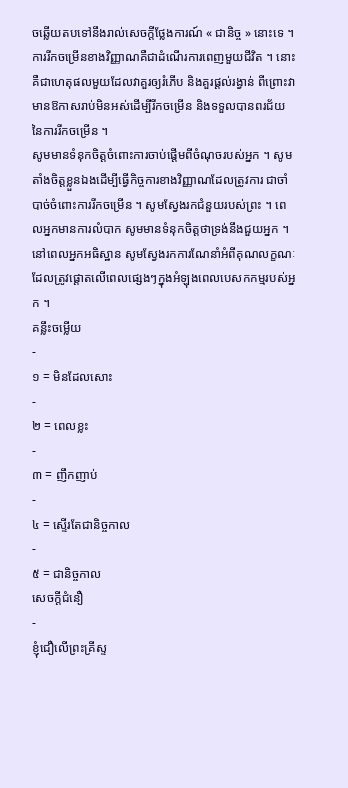ចឆ្លើយតបទៅនឹងរាល់សេចក្តីថ្លែងការណ៍ « ជានិច្ច » នោះទេ ។ ការរីកចម្រើនខាងវិញ្ញាណគឺជាដំណើរការពេញមួយជីវិត ។ នោះគឺជាហេតុផលមួយដែលវាគួរឲ្យរំភើប និងគួរផ្តល់រង្វាន់ ពីព្រោះវាមានឱកាសរាប់មិនអស់ដើម្បីរីកចម្រើន និងទទួលបានពរជ័យនៃការរីកចម្រើន ។
សូមមានទំនុកចិត្តចំពោះការចាប់ផ្តើមពីចំណុចរបស់អ្នក ។ សូមតាំងចិត្តខ្លួនឯងដើម្បីធ្វើកិច្ចការខាងវិញ្ញាណដែលត្រូវការ ជាចាំបាច់ចំពោះការរីកចម្រើន ។ សូមស្វែងរកជំនួយរបស់ព្រះ ។ ពេលអ្នកមានការលំបាក សូមមានទំនុកចិត្តថាទ្រង់នឹងជួយអ្នក ។ នៅពេលអ្នកអធិស្ឋាន សូមស្វែងរកការណែនាំអំពីគុណលក្ខណៈដែលត្រូវផ្តោតលើពេលផ្សេងៗក្នុងអំឡុងពេលបេសកកម្មរបស់អ្នក ។
គន្លឹះចម្លើយ
-
១ = មិនដែលសោះ
-
២ = ពេលខ្លះ
-
៣ = ញឹកញាប់
-
៤ = ស្ទើរតែជានិច្ចកាល
-
៥ = ជានិច្ចកាល
សេចក្តីជំនឿ
-
ខ្ញុំជឿលើព្រះគ្រីស្ទ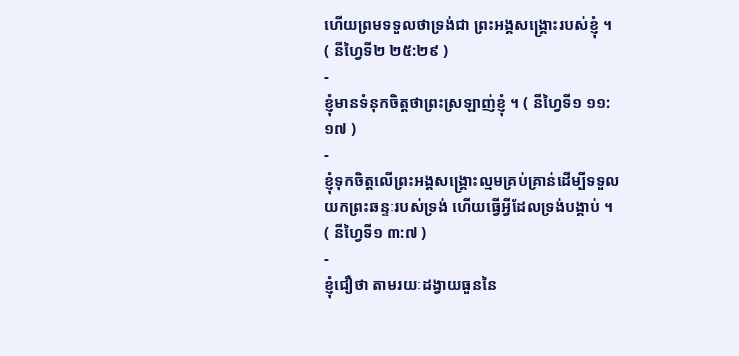ហើយព្រមទទួលថាទ្រង់ជា ព្រះអង្គសង្គ្រោះរបស់ខ្ញុំ ។ ( នីហ្វៃទី២ ២៥:២៩ )
-
ខ្ញុំមានទំនុកចិត្តថាព្រះស្រឡាញ់ខ្ញុំ ។ ( នីហ្វៃទី១ ១១:១៧ )
-
ខ្ញុំទុកចិត្តលើព្រះអង្គសង្គ្រោះល្មមគ្រប់គ្រាន់ដើម្បីទទួលយកព្រះឆន្ទៈរបស់ទ្រង់ ហើយធ្វើអ្វីដែលទ្រង់បង្គាប់ ។ ( នីហ្វៃទី១ ៣:៧ )
-
ខ្ញុំជឿថា តាមរយៈដង្វាយធួននៃ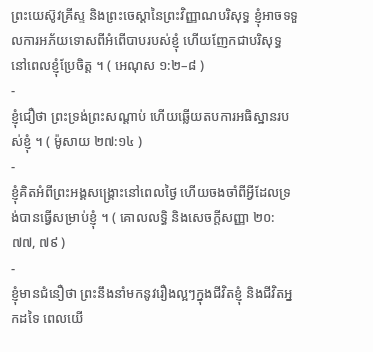ព្រះយេស៊ូវគ្រីស្ទ និងព្រះចេស្ដានៃព្រះវិញ្ញាណបរិសុទ្ធ ខ្ញុំអាចទទួលការអភ័យទោសពីអំពើបាបរបស់ខ្ញុំ ហើយញែកជាបរិសុទ្ធ នៅពេលខ្ញុំប្រែចិត្ត ។ ( អេណុស ១:២–៨ )
-
ខ្ញុំជឿថា ព្រះទ្រង់ព្រះសណ្ដាប់ ហើយឆ្លើយតបការអធិស្ឋានរបស់ខ្ញុំ ។ ( ម៉ូសាយ ២៧:១៤ )
-
ខ្ញុំគិតអំពីព្រះអង្គសង្គ្រោះនៅពេលថ្ងៃ ហើយចងចាំពីអ្វីដែលទ្រង់បានធ្វើសម្រាប់ខ្ញុំ ។ ( គោលលទ្ធិ និងសេចក្ដីសញ្ញា ២០:៧៧, ៧៩ )
-
ខ្ញុំមានជំនឿថា ព្រះនឹងនាំមកនូវរឿងល្អៗក្នុងជីវិតខ្ញុំ និងជីវិតអ្នកដទៃ ពេលយើ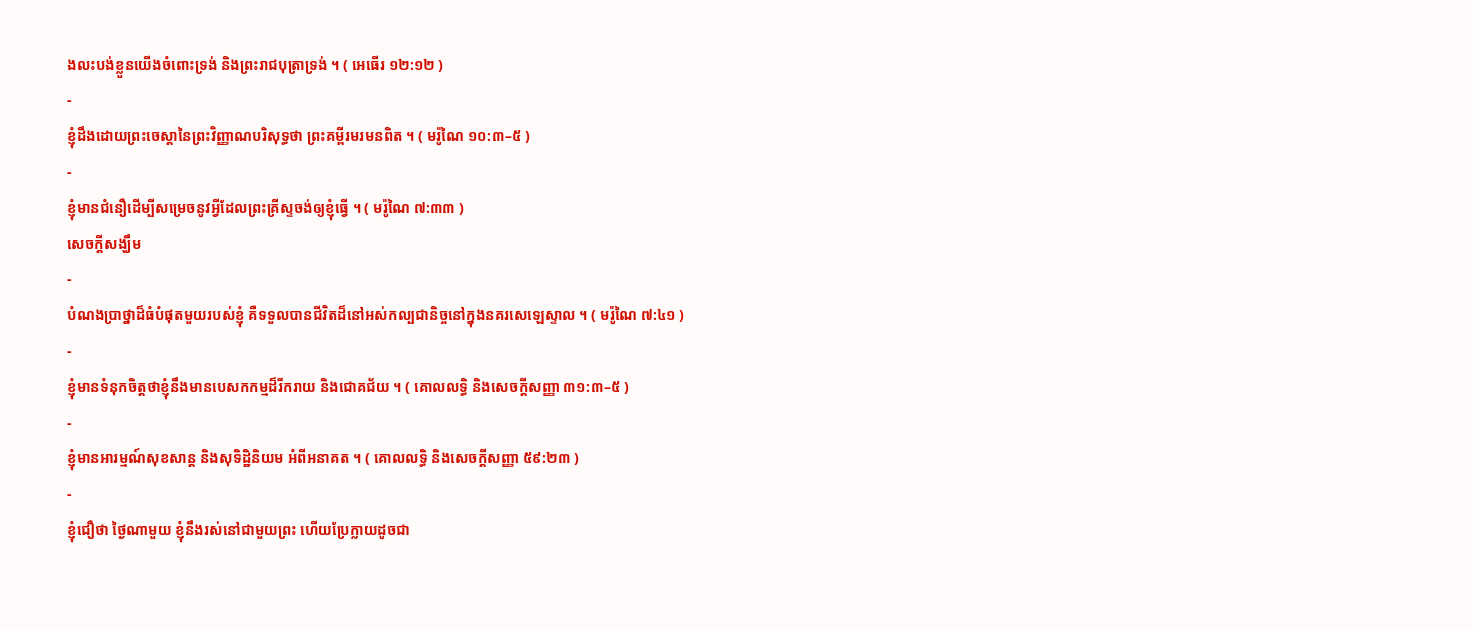ងលះបង់ខ្លួនយើងចំពោះទ្រង់ និងព្រះរាជបុត្រាទ្រង់ ។ ( អេធើរ ១២:១២ )
-
ខ្ញុំដឹងដោយព្រះចេស្តានៃព្រះវិញ្ញាណបរិសុទ្ធថា ព្រះគម្ពីរមរមនពិត ។ ( មរ៉ូណៃ ១០:៣–៥ )
-
ខ្ញុំមានជំនឿដើម្បីសម្រេចនូវអ្វីដែលព្រះគ្រីស្ទចង់ឲ្យខ្ញុំធ្វើ ។ ( មរ៉ូណៃ ៧:៣៣ )
សេចក្តីសង្ឃឹម
-
បំណងប្រាថ្នាដ៏ធំបំផុតមួយរបស់ខ្ញុំ គឺទទួលបានជីវិតដ៏នៅអស់កល្បជានិច្ចនៅក្នុងនគរសេឡេស្ទាល ។ ( មរ៉ូណៃ ៧:៤១ )
-
ខ្ញុំមានទំនុកចិត្តថាខ្ញុំនឹងមានបេសកកម្មដ៏រីករាយ និងជោគជ័យ ។ ( គោលលទ្ធិ និងសេចក្តីសញ្ញា ៣១:៣–៥ )
-
ខ្ញុំមានអារម្មណ៍សុខសាន្ដ និងសុទិដ្ឋិនិយម អំពីអនាគត ។ ( គោលលទ្ធិ និងសេចក្ដីសញ្ញា ៥៩:២៣ )
-
ខ្ញុំជឿថា ថ្ងៃណាមួយ ខ្ញុំនឹងរស់នៅជាមួយព្រះ ហើយប្រែក្លាយដូចជា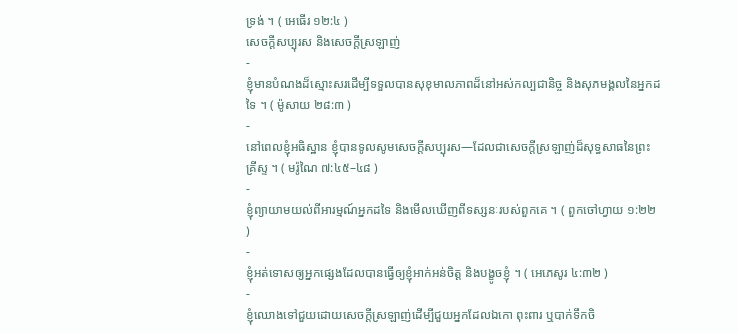ទ្រង់ ។ ( អេធើរ ១២:៤ )
សេចក្ដីសប្បុរស និងសេចក្ដីស្រឡាញ់
-
ខ្ញុំមានបំណងដ៏ស្មោះសរដើម្បីទទួលបានសុខុមាលភាពដ៏នៅអស់កល្បជានិច្ច និងសុភមង្គលនៃអ្នកដទៃ ។ ( ម៉ូសាយ ២៨:៣ )
-
នៅពេលខ្ញុំអធិស្ឋាន ខ្ញុំបានទូលសូមសេចក្ដីសប្បុរស—ដែលជាសេចក្ដីស្រឡាញ់ដ៏សុទ្ធសាធនៃព្រះគ្រីស្ទ ។ ( មរ៉ូណៃ ៧:៤៥–៤៨ )
-
ខ្ញុំព្យាយាមយល់ពីអារម្មណ៍អ្នកដទៃ និងមើលឃើញពីទស្សនៈរបស់ពួកគេ ។ ( ពួកចៅហ្វាយ ១:២២ )
-
ខ្ញុំអត់ទោសឲ្យអ្នកផ្សេងដែលបានធ្វើឲ្យខ្ញុំអាក់អន់ចិត្ត និងបង្ខូចខ្ញុំ ។ ( អេភេសូរ ៤:៣២ )
-
ខ្ញុំឈោងទៅជួយដោយសេចក្ដីស្រឡាញ់ដើម្បីជួយអ្នកដែលឯកោ ពុះពារ ឬបាក់ទឹកចិ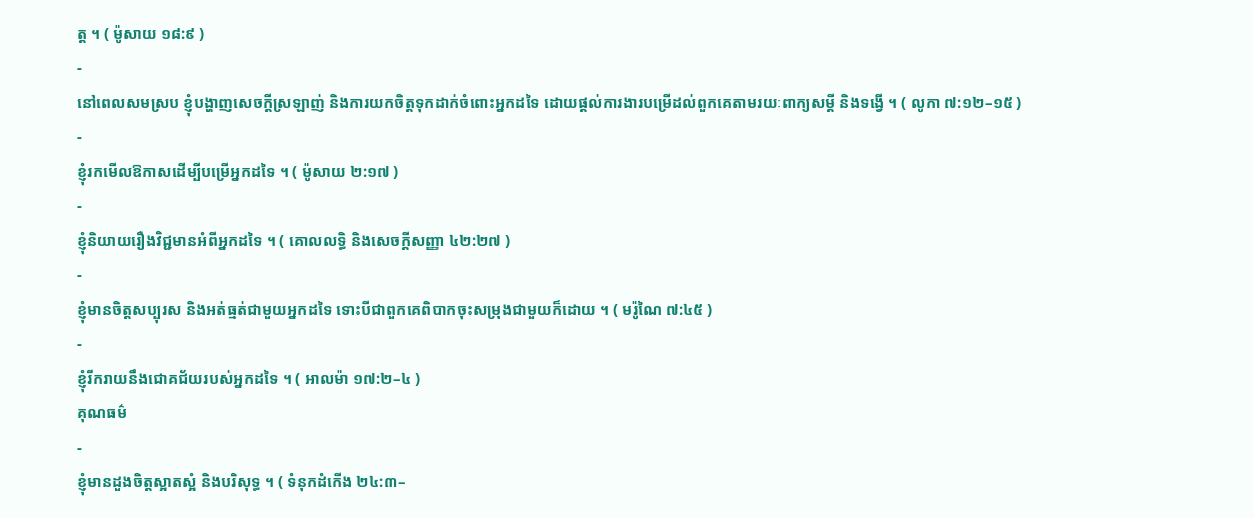ត្ត ។ ( ម៉ូសាយ ១៨:៩ )
-
នៅពេលសមស្រប ខ្ញុំបង្ហាញសេចក្ដីស្រឡាញ់ និងការយកចិត្តទុកដាក់ចំពោះអ្នកដទៃ ដោយផ្ដល់ការងារបម្រើដល់ពួកគេតាមរយៈពាក្យសម្តី និងទង្វើ ។ ( លូកា ៧:១២–១៥ )
-
ខ្ញុំរកមើលឱកាសដើម្បីបម្រើអ្នកដទៃ ។ ( ម៉ូសាយ ២:១៧ )
-
ខ្ញុំនិយាយរឿងវិជ្ជមានអំពីអ្នកដទៃ ។ ( គោលលទ្ធិ និងសេចក្តីសញ្ញា ៤២:២៧ )
-
ខ្ញុំមានចិត្តសប្បុរស និងអត់ធ្មត់ជាមួយអ្នកដទៃ ទោះបីជាពួកគេពិបាកចុះសម្រុងជាមួយក៏ដោយ ។ ( មរ៉ូណៃ ៧:៤៥ )
-
ខ្ញុំរីករាយនឹងជោគជ័យរបស់អ្នកដទៃ ។ ( អាលម៉ា ១៧:២–៤ )
គុណធម៌
-
ខ្ញុំមានដួងចិត្តស្អាតស្អំ និងបរិសុទ្ធ ។ ( ទំនុកដំកើង ២៤:៣–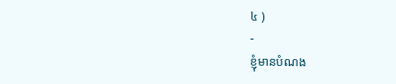៤ )
-
ខ្ញុំមានបំណង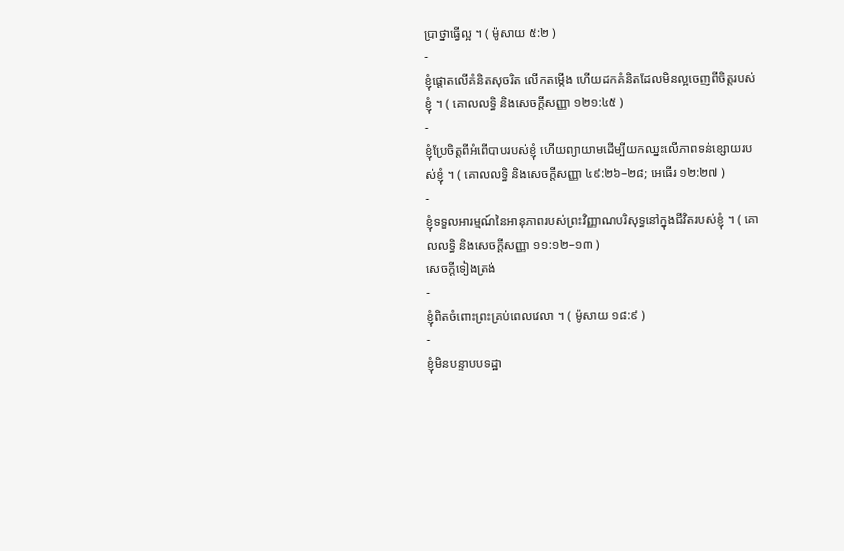ប្រាថ្នាធ្វើល្អ ។ ( ម៉ូសាយ ៥:២ )
-
ខ្ញុំផ្ដោតលើគំនិតសុចរិត លើកតម្កើង ហើយដកគំនិតដែលមិនល្អចេញពីចិត្តរបស់ខ្ញុំ ។ ( គោលលទ្ធិ និងសេចក្ដីសញ្ញា ១២១:៤៥ )
-
ខ្ញុំប្រែចិត្តពីអំពើបាបរបស់ខ្ញុំ ហើយព្យាយាមដើម្បីយកឈ្នះលើភាពទន់ខ្សោយរបស់ខ្ញុំ ។ ( គោលលទ្ធិ និងសេចក្តីសញ្ញា ៤៩:២៦–២៨; អេធើរ ១២:២៧ )
-
ខ្ញុំទទួលអារម្មណ៍នៃអានុភាពរបស់ព្រះវិញ្ញាណបរិសុទ្ធនៅក្នុងជីវិតរបស់ខ្ញុំ ។ ( គោលលទ្ធិ និងសេចក្តីសញ្ញា ១១:១២–១៣ )
សេចក្ដីទៀងត្រង់
-
ខ្ញុំពិតចំពោះព្រះគ្រប់ពេលវេលា ។ ( ម៉ូសាយ ១៨:៩ )
-
ខ្ញុំមិនបន្ទាបបទដ្ឋា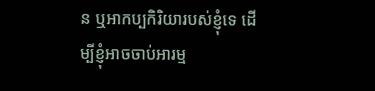ន ឬអាកប្បកិរិយារបស់ខ្ញុំទេ ដើម្បីខ្ញុំអាចចាប់អារម្ម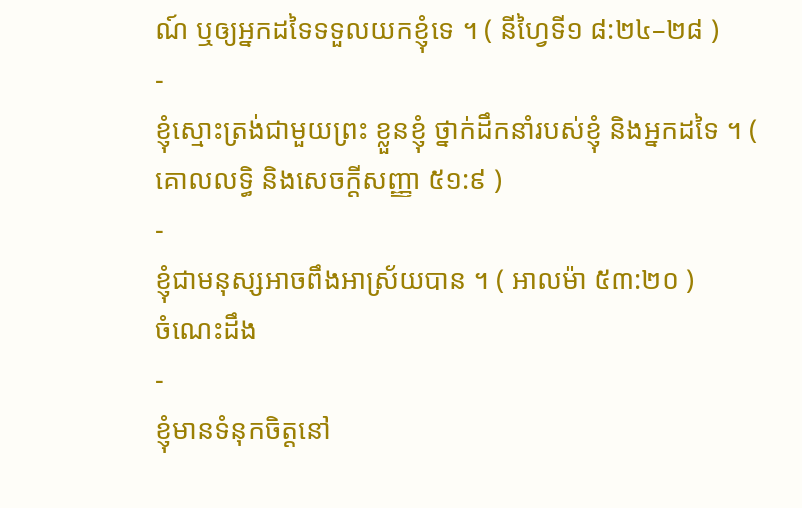ណ៍ ឬឲ្យអ្នកដទៃទទួលយកខ្ញុំទេ ។ ( នីហ្វៃទី១ ៨:២៤–២៨ )
-
ខ្ញុំស្មោះត្រង់ជាមួយព្រះ ខ្លួនខ្ញុំ ថ្នាក់ដឹកនាំរបស់ខ្ញុំ និងអ្នកដទៃ ។ ( គោលលទ្ធិ និងសេចក្ដីសញ្ញា ៥១:៩ )
-
ខ្ញុំជាមនុស្សអាចពឹងអាស្រ័យបាន ។ ( អាលម៉ា ៥៣:២០ )
ចំណេះដឹង
-
ខ្ញុំមានទំនុកចិត្តនៅ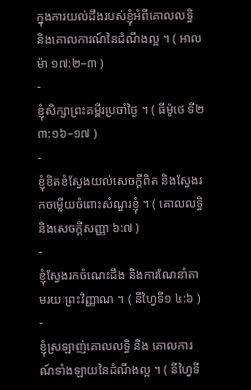ក្នុងការយល់ដឹងរបស់ខ្ញុំអំពីគោលលទ្ធិ និងគោលការណ៍នៃដំណឹងល្អ ។ ( អាលម៉ា ១៧:២–៣ )
-
ខ្ញុំសិក្សាព្រះគម្ពីរប្រចាំថ្ងៃ ។ ( ធីម៉ូថេ ទី២ ៣:១៦–១៧ )
-
ខ្ញុំខិតខំស្វែងយល់សេចក្តីពិត និងស្វែងរកចម្លើយចំពោះសំណួរខ្ញុំ ។ ( គោលលទ្ធិ និងសេចក្ដីសញ្ញា ៦:៧ )
-
ខ្ញុំស្វែងរកចំណេះដឹង និងការណែនាំតាមរយៈព្រះវិញ្ញាណ ។ ( នីហ្វៃទី១ ៤:៦ )
-
ខ្ញុំស្រឡាញ់គោលលទ្ធិ និង គោលការណ៍ទាំងឡាយនៃដំណឹងល្អ ។ ( នីហ្វៃទី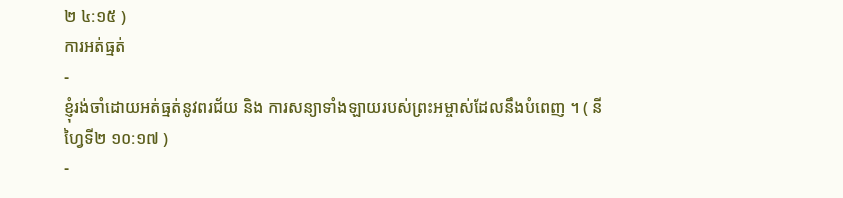២ ៤:១៥ )
ការអត់ធ្មត់
-
ខ្ញុំរង់ចាំដោយអត់ធ្មត់នូវពរជ័យ និង ការសន្យាទាំងឡាយរបស់ព្រះអម្ចាស់ដែលនឹងបំពេញ ។ ( នីហ្វៃទី២ ១០:១៧ )
-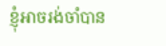ខ្ញុំអាចរង់ចាំបាន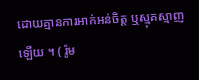ដោយគ្មានការអាក់អន់ចិត្ត ឬស្មុគស្មាញឡើយ ។ ( រ៉ូម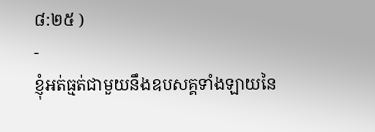៨:២៥ )
-
ខ្ញុំអត់ធ្មត់ជាមួយនឹងឧបសគ្គទាំងឡាយនៃ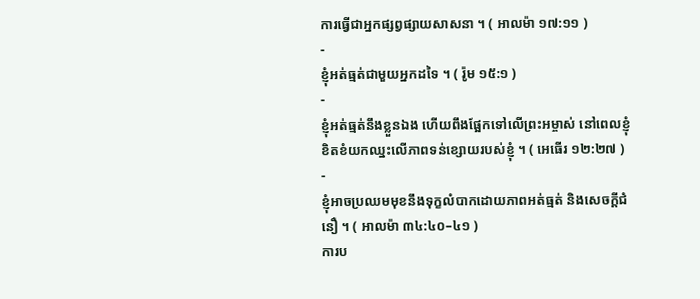ការធ្វើជាអ្នកផ្សព្វផ្សាយសាសនា ។ ( អាលម៉ា ១៧:១១ )
-
ខ្ញុំអត់ធ្មត់ជាមួយអ្នកដទៃ ។ ( រ៉ូម ១៥:១ )
-
ខ្ញុំអត់ធ្មត់នឹងខ្លួនឯង ហើយពឹងផ្អែកទៅលើព្រះអម្ចាស់ នៅពេលខ្ញុំខិតខំយកឈ្នះលើភាពទន់ខ្សោយរបស់ខ្ញុំ ។ ( អេធើរ ១២:២៧ )
-
ខ្ញុំអាចប្រឈមមុខនឹងទុក្ខលំបាកដោយភាពអត់ធ្មត់ និងសេចក្តីជំនឿ ។ ( អាលម៉ា ៣៤:៤០–៤១ )
ការប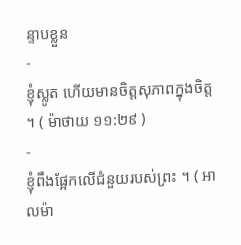ន្ទាបខ្លួន
-
ខ្ញុំស្លូត ហើយមានចិត្តសុភាពក្នុងចិត្ត ។ ( ម៉ាថាយ ១១:២៩ )
-
ខ្ញុំពឹងផ្អែកលើជំនួយរបស់ព្រះ ។ ( អាលម៉ា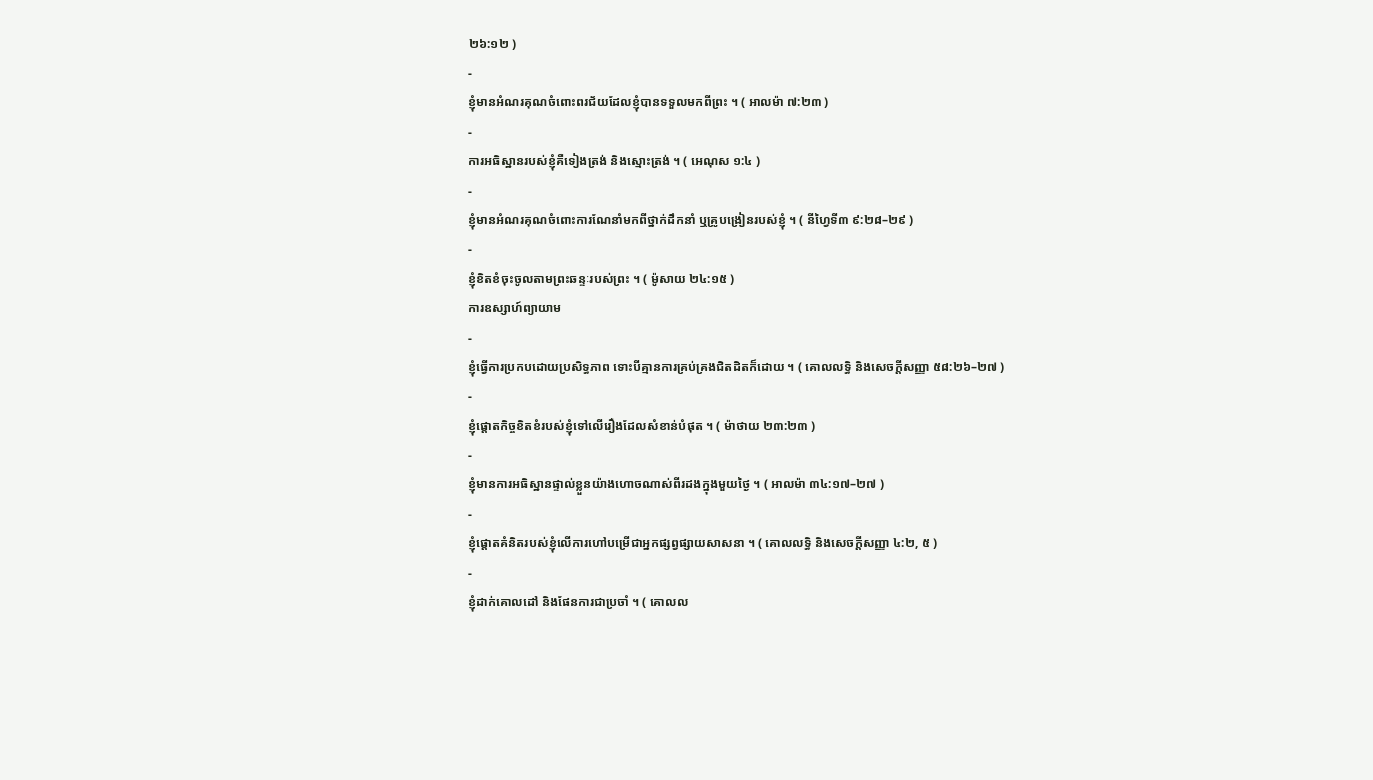២៦:១២ )
-
ខ្ញុំមានអំណរគុណចំពោះពរជ័យដែលខ្ញុំបានទទួលមកពីព្រះ ។ ( អាលម៉ា ៧:២៣ )
-
ការអធិស្ឋានរបស់ខ្ញុំគឺទៀងត្រង់ និងស្មោះត្រង់ ។ ( អេណុស ១:៤ )
-
ខ្ញុំមានអំណរគុណចំពោះការណែនាំមកពីថ្នាក់ដឹកនាំ ឬគ្រូបង្រៀនរបស់ខ្ញុំ ។ ( នីហ្វៃទី៣ ៩:២៨–២៩ )
-
ខ្ញុំខិតខំចុះចូលតាមព្រះឆន្ទៈរបស់ព្រះ ។ ( ម៉ូសាយ ២៤:១៥ )
ការឧស្សាហ៍ព្យាយាម
-
ខ្ញុំធ្វើការប្រកបដោយប្រសិទ្ធភាព ទោះបីគ្មានការគ្រប់គ្រងជិតដិតក៏ដោយ ។ ( គោលលទ្ធិ និងសេចក្ដីសញ្ញា ៥៨:២៦–២៧ )
-
ខ្ញុំផ្ដោតកិច្ចខិតខំរបស់ខ្ញុំទៅលើរឿងដែលសំខាន់បំផុត ។ ( ម៉ាថាយ ២៣:២៣ )
-
ខ្ញុំមានការអធិស្ឋានផ្ទាល់ខ្លួនយ៉ាងហោចណាស់ពីរដងក្នុងមួយថ្ងៃ ។ ( អាលម៉ា ៣៤:១៧–២៧ )
-
ខ្ញុំផ្ដោតគំនិតរបស់ខ្ញុំលើការហៅបម្រើជាអ្នកផ្សព្វផ្សាយសាសនា ។ ( គោលលទ្ធិ និងសេចក្ដីសញ្ញា ៤:២, ៥ )
-
ខ្ញុំដាក់គោលដៅ និងផែនការជាប្រចាំ ។ ( គោលល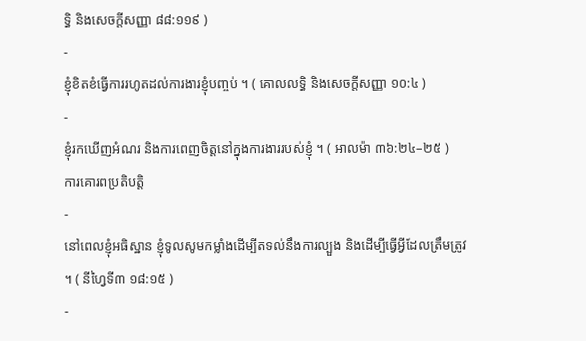ទ្ធិ និងសេចក្ដីសញ្ញា ៨៨:១១៩ )
-
ខ្ញុំខិតខំធ្វើការរហូតដល់ការងារខ្ញុំបញ្ចប់ ។ ( គោលលទ្ធិ និងសេចក្ដីសញ្ញា ១០:៤ )
-
ខ្ញុំរកឃើញអំណរ និងការពេញចិត្តនៅក្នុងការងាររបស់ខ្ញុំ ។ ( អាលម៉ា ៣៦:២៤–២៥ )
ការគោរពប្រតិបត្តិ
-
នៅពេលខ្ញុំអធិស្ឋាន ខ្ញុំទូលសូមកម្លាំងដើម្បីតទល់នឹងការល្បួង និងដើម្បីធ្វើអ្វីដែលត្រឹមត្រូវ ។ ( នីហ្វៃទី៣ ១៨:១៥ )
-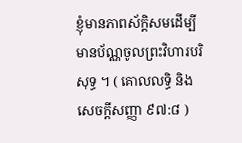ខ្ញុំមានភាពស័ក្ដិសមដើម្បីមានប័ណ្ណចូលព្រះវិហារបរិសុទ្ធ ។ ( គោលលទ្ធិ និងសេចក្ដីសញ្ញា ៩៧:៨ )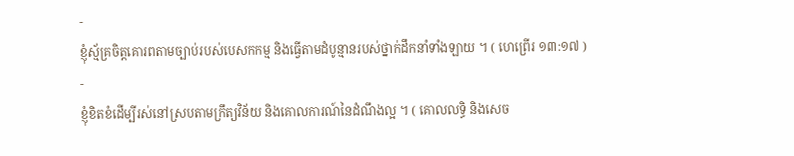-
ខ្ញុំស្ម័គ្រចិត្តគោរពតាមច្បាប់របស់បេសកកម្ម និងធ្វើតាមដំបូន្មានរបស់ថ្នាក់ដឹកនាំទាំងឡាយ ។ ( ហេព្រើរ ១៣:១៧ )
-
ខ្ញុំខិតខំដើម្បីរស់នៅស្របតាមក្រឹត្យវិន័យ និងគោលការណ៍នៃដំណឹងល្អ ។ ( គោលលទ្ធិ និងសេច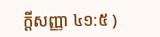ក្តីសញ្ញា ៤១:៥ )